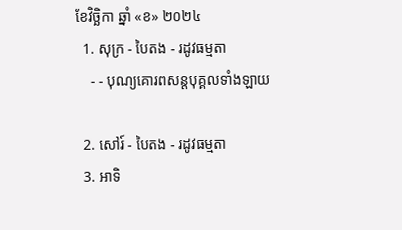ខែវិច្ឆិកា ឆ្នាំ «ខ» ២០២៤
  1. សុក្រ - បៃតង - រដូវធម្មតា
    - - បុណ្យគោរពសន្ដបុគ្គលទាំងឡាយ

  2. សៅរ៍ - បៃតង - រដូវធម្មតា
  3. អាទិ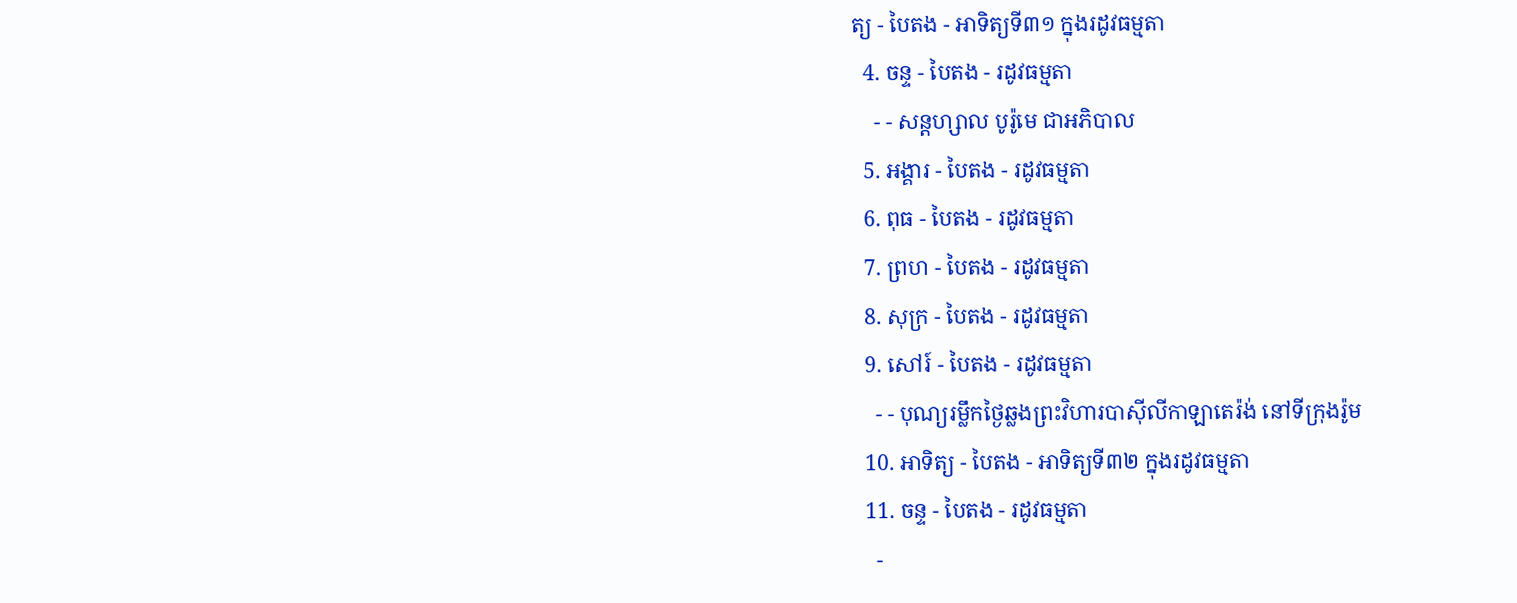ត្យ - បៃតង - អាទិត្យទី៣១ ក្នុងរដូវធម្មតា
  4. ចន្ទ - បៃតង - រដូវធម្មតា
    - - សន្ដហ្សាល បូរ៉ូមេ ជាអភិបាល
  5. អង្គារ - បៃតង - រដូវធម្មតា
  6. ពុធ - បៃតង - រដូវធម្មតា
  7. ព្រហ - បៃតង - រដូវធម្មតា
  8. សុក្រ - បៃតង - រដូវធម្មតា
  9. សៅរ៍ - បៃតង - រដូវធម្មតា
    - - បុណ្យរម្លឹកថ្ងៃឆ្លងព្រះវិហារបាស៊ីលីកាឡាតេរ៉ង់ នៅទីក្រុងរ៉ូម
  10. អាទិត្យ - បៃតង - អាទិត្យទី៣២ ក្នុងរដូវធម្មតា
  11. ចន្ទ - បៃតង - រដូវធម្មតា
    -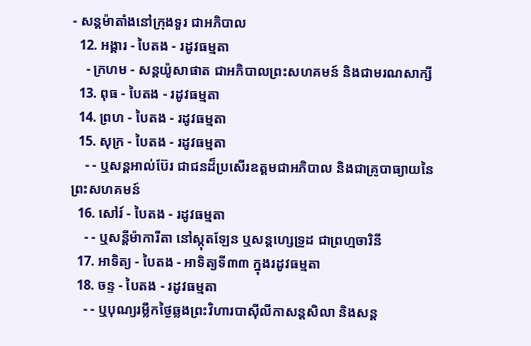- សន្ដម៉ាតាំងនៅក្រុងទួរ ជាអភិបាល
  12. អង្គារ - បៃតង - រដូវធម្មតា
    - ក្រហម - សន្ដយ៉ូសាផាត ជាអភិបាលព្រះសហគមន៍ និងជាមរណសាក្សី
  13. ពុធ - បៃតង - រដូវធម្មតា
  14. ព្រហ - បៃតង - រដូវធម្មតា
  15. សុក្រ - បៃតង - រដូវធម្មតា
    - - ឬសន្ដអាល់ប៊ែរ ជាជនដ៏ប្រសើរឧត្ដមជាអភិបាល និងជាគ្រូបាធ្យាយនៃព្រះសហគមន៍
  16. សៅរ៍ - បៃតង - រដូវធម្មតា
    - - ឬសន្ដីម៉ាការីតា នៅស្កុតឡែន ឬសន្ដហ្សេទ្រូដ ជាព្រហ្មចារិនី
  17. អាទិត្យ - បៃតង - អាទិត្យទី៣៣ ក្នុងរដូវធម្មតា
  18. ចន្ទ - បៃតង - រដូវធម្មតា
    - - ឬបុណ្យរម្លឹកថ្ងៃឆ្លងព្រះវិហារបាស៊ីលីកាសន្ដសិលា និងសន្ដ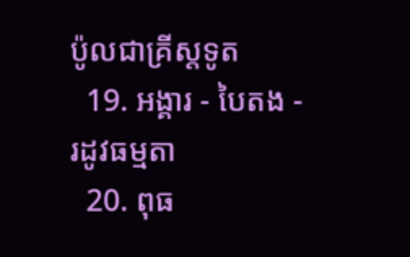ប៉ូលជាគ្រីស្ដទូត
  19. អង្គារ - បៃតង - រដូវធម្មតា
  20. ពុធ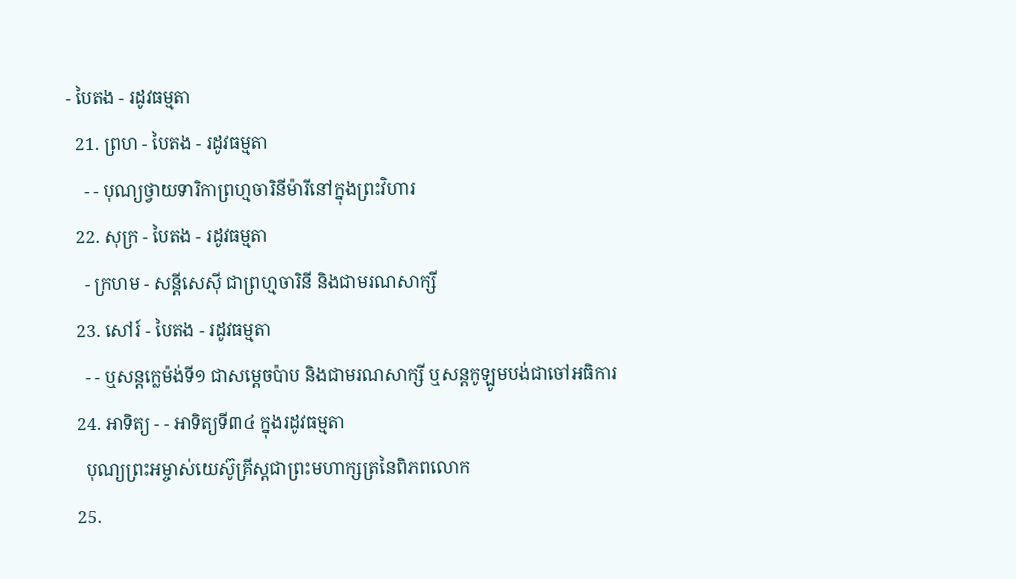- បៃតង - រដូវធម្មតា
  21. ព្រហ - បៃតង - រដូវធម្មតា
    - - បុណ្យថ្វាយទារិកាព្រហ្មចារិនីម៉ារីនៅក្នុងព្រះវិហារ
  22. សុក្រ - បៃតង - រដូវធម្មតា
    - ក្រហម - សន្ដីសេស៊ី ជាព្រហ្មចារិនី និងជាមរណសាក្សី
  23. សៅរ៍ - បៃតង - រដូវធម្មតា
    - - ឬសន្ដក្លេម៉ង់ទី១ ជាសម្ដេចប៉ាប និងជាមរណសាក្សី ឬសន្ដកូឡូមបង់ជាចៅអធិការ
  24. អាទិត្យ - - អាទិត្យទី៣៤ ក្នុងរដូវធម្មតា
    បុណ្យព្រះអម្ចាស់យេស៊ូគ្រីស្ដជាព្រះមហាក្សត្រនៃពិភពលោក
  25.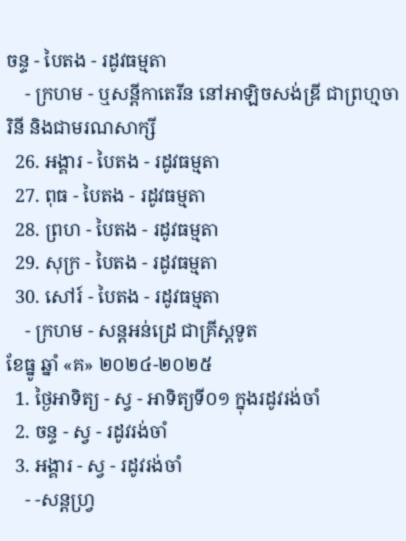ចន្ទ - បៃតង - រដូវធម្មតា
    - ក្រហម - ឬសន្ដីកាតេរីន នៅអាឡិចសង់ឌ្រី ជាព្រហ្មចារិនី និងជាមរណសាក្សី
  26. អង្គារ - បៃតង - រដូវធម្មតា
  27. ពុធ - បៃតង - រដូវធម្មតា
  28. ព្រហ - បៃតង - រដូវធម្មតា
  29. សុក្រ - បៃតង - រដូវធម្មតា
  30. សៅរ៍ - បៃតង - រដូវធម្មតា
    - ក្រហម - សន្ដអន់ដ្រេ ជាគ្រីស្ដទូត
ខែធ្នូ ឆ្នាំ «គ» ២០២៤-២០២៥
  1. ថ្ងៃអាទិត្យ - ស្វ - អាទិត្យទី០១ ក្នុងរដូវរង់ចាំ
  2. ចន្ទ - ស្វ - រដូវរង់ចាំ
  3. អង្គារ - ស្វ - រដូវរង់ចាំ
    - -សន្ដហ្វ្រ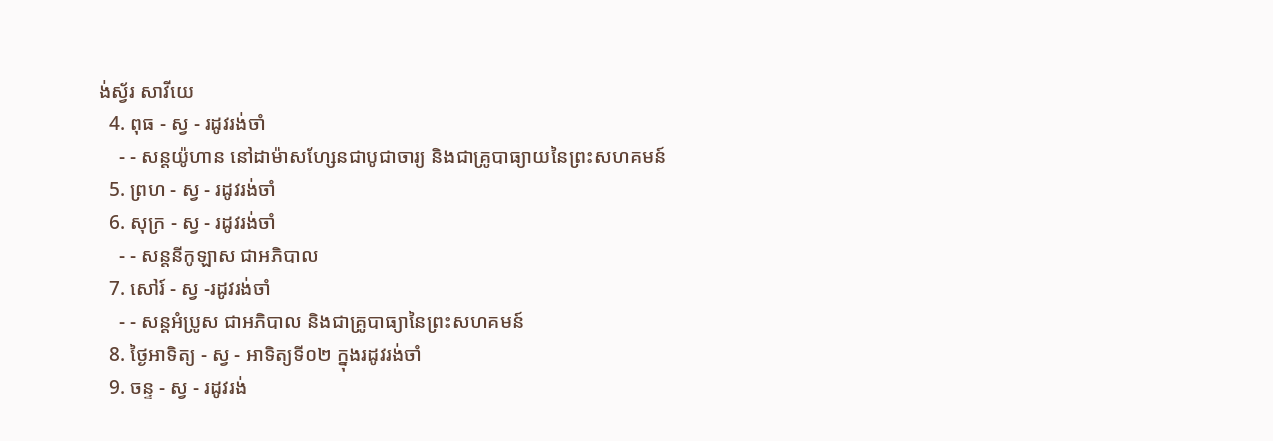ង់ស្វ័រ សាវីយេ
  4. ពុធ - ស្វ - រដូវរង់ចាំ
    - - សន្ដយ៉ូហាន នៅដាម៉ាសហ្សែនជាបូជាចារ្យ និងជាគ្រូបាធ្យាយនៃព្រះសហគមន៍
  5. ព្រហ - ស្វ - រដូវរង់ចាំ
  6. សុក្រ - ស្វ - រដូវរង់ចាំ
    - - សន្ដនីកូឡាស ជាអភិបាល
  7. សៅរ៍ - ស្វ -រដូវរង់ចាំ
    - - សន្ដអំប្រូស ជាអភិបាល និងជាគ្រូបាធ្យានៃព្រះសហគមន៍
  8. ថ្ងៃអាទិត្យ - ស្វ - អាទិត្យទី០២ ក្នុងរដូវរង់ចាំ
  9. ចន្ទ - ស្វ - រដូវរង់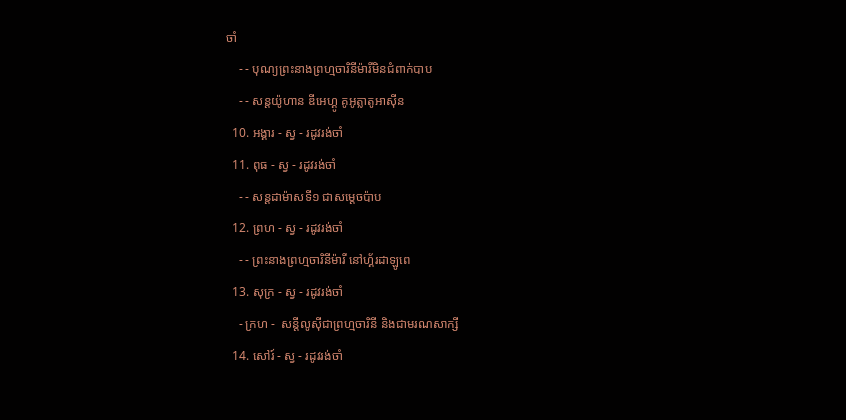ចាំ
    - - បុណ្យព្រះនាងព្រហ្មចារិនីម៉ារីមិនជំពាក់បាប
    - - សន្ដយ៉ូហាន ឌីអេហ្គូ គូអូត្លាតូអាស៊ីន
  10. អង្គារ - ស្វ - រដូវរង់ចាំ
  11. ពុធ - ស្វ - រដូវរង់ចាំ
    - - សន្ដដាម៉ាសទី១ ជាសម្ដេចប៉ាប
  12. ព្រហ - ស្វ - រដូវរង់ចាំ
    - - ព្រះនាងព្រហ្មចារិនីម៉ារី នៅហ្គ័រដាឡូពេ
  13. សុក្រ - ស្វ - រដូវរង់ចាំ
    - ក្រហ -  សន្ដីលូស៊ីជាព្រហ្មចារិនី និងជាមរណសាក្សី
  14. សៅរ៍ - ស្វ - រដូវរង់ចាំ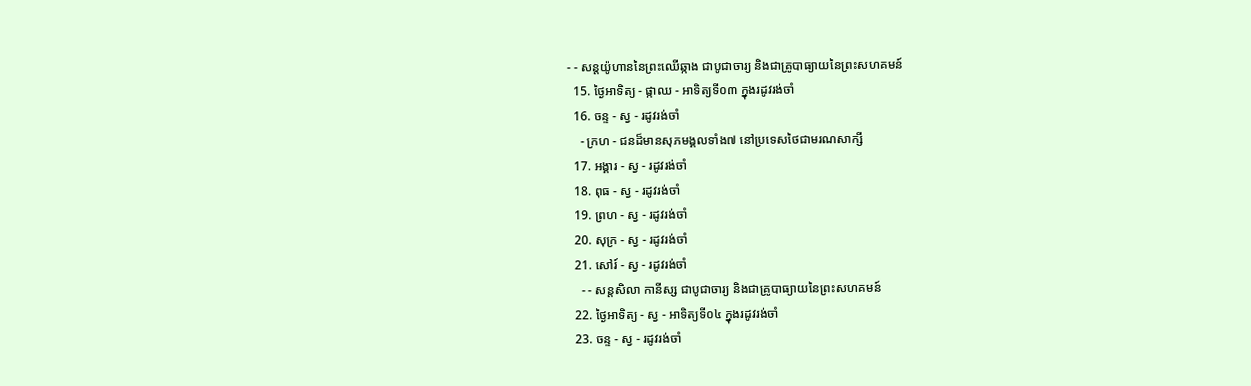- - សន្ដយ៉ូហាននៃព្រះឈើឆ្កាង ជាបូជាចារ្យ និងជាគ្រូបាធ្យាយនៃព្រះសហគមន៍
  15. ថ្ងៃអាទិត្យ - ផ្កាឈ - អាទិត្យទី០៣ ក្នុងរដូវរង់ចាំ
  16. ចន្ទ - ស្វ - រដូវរង់ចាំ
    - ក្រហ - ជនដ៏មានសុភមង្គលទាំង៧ នៅប្រទេសថៃជាមរណសាក្សី
  17. អង្គារ - ស្វ - រដូវរង់ចាំ
  18. ពុធ - ស្វ - រដូវរង់ចាំ
  19. ព្រហ - ស្វ - រដូវរង់ចាំ
  20. សុក្រ - ស្វ - រដូវរង់ចាំ
  21. សៅរ៍ - ស្វ - រដូវរង់ចាំ
    - - សន្ដសិលា កានីស្ស ជាបូជាចារ្យ និងជាគ្រូបាធ្យាយនៃព្រះសហគមន៍
  22. ថ្ងៃអាទិត្យ - ស្វ - អាទិត្យទី០៤ ក្នុងរដូវរង់ចាំ
  23. ចន្ទ - ស្វ - រដូវរង់ចាំ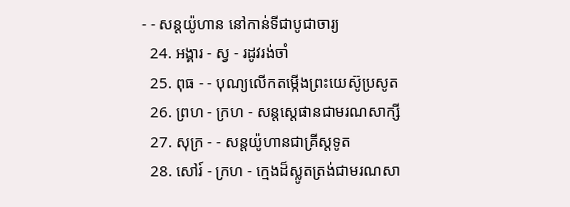- - សន្ដយ៉ូហាន នៅកាន់ទីជាបូជាចារ្យ
  24. អង្គារ - ស្វ - រដូវរង់ចាំ
  25. ពុធ - - បុណ្យលើកតម្កើងព្រះយេស៊ូប្រសូត
  26. ព្រហ - ក្រហ - សន្តស្តេផានជាមរណសាក្សី
  27. សុក្រ - - សន្តយ៉ូហានជាគ្រីស្តទូត
  28. សៅរ៍ - ក្រហ - ក្មេងដ៏ស្លូតត្រង់ជាមរណសា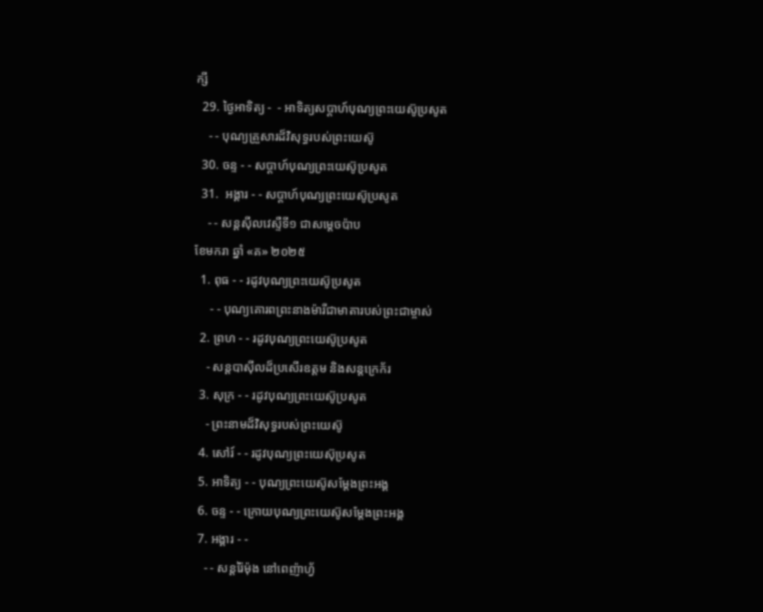ក្សី
  29. ថ្ងៃអាទិត្យ -  - អាទិត្យសប្ដាហ៍បុណ្យព្រះយេស៊ូប្រសូត
    - - បុណ្យគ្រួសារដ៏វិសុទ្ធរបស់ព្រះយេស៊ូ
  30. ចន្ទ - - សប្ដាហ៍បុណ្យព្រះយេស៊ូប្រសូត
  31.  អង្គារ - - សប្ដាហ៍បុណ្យព្រះយេស៊ូប្រសូត
    - - សន្ដស៊ីលវេស្ទឺទី១ ជាសម្ដេចប៉ាប
ខែមករា ឆ្នាំ «គ» ២០២៥
  1. ពុធ - - រដូវបុណ្យព្រះយេស៊ូប្រសូត
     - - បុណ្យគោរពព្រះនាងម៉ារីជាមាតារបស់ព្រះជាម្ចាស់
  2. ព្រហ - - រដូវបុណ្យព្រះយេស៊ូប្រសូត
    - សន្ដបាស៊ីលដ៏ប្រសើរឧត្ដម និងសន្ដក្រេក័រ
  3. សុក្រ - - រដូវបុណ្យព្រះយេស៊ូប្រសូត
    - ព្រះនាមដ៏វិសុទ្ធរបស់ព្រះយេស៊ូ
  4. សៅរ៍ - - រដូវបុណ្យព្រះយេស៊ុប្រសូត
  5. អាទិត្យ - - បុណ្យព្រះយេស៊ូសម្ដែងព្រះអង្គ
  6. ចន្ទ - - ក្រោយបុណ្យព្រះយេស៊ូសម្ដែងព្រះអង្គ
  7. អង្គារ - -
    - - សន្ដរ៉ៃម៉ុង នៅពេញ៉ាហ្វ័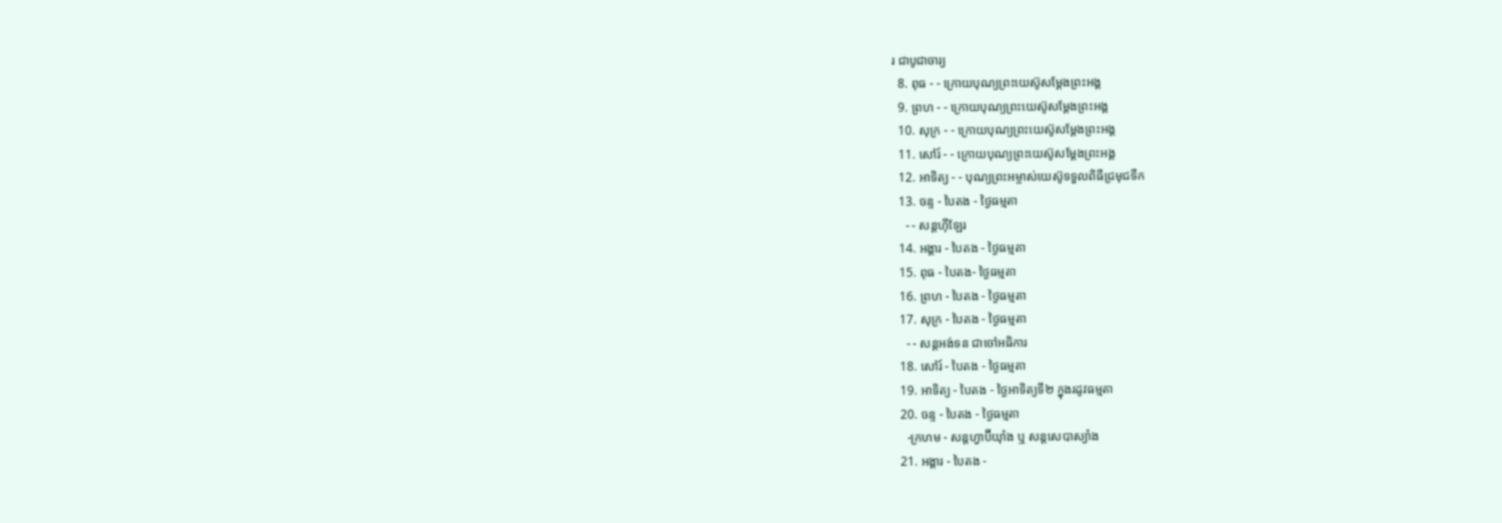រ ជាបូជាចារ្យ
  8. ពុធ - - ក្រោយបុណ្យព្រះយេស៊ូសម្ដែងព្រះអង្គ
  9. ព្រហ - - ក្រោយបុណ្យព្រះយេស៊ូសម្ដែងព្រះអង្គ
  10. សុក្រ - - ក្រោយបុណ្យព្រះយេស៊ូសម្ដែងព្រះអង្គ
  11. សៅរ៍ - - ក្រោយបុណ្យព្រះយេស៊ូសម្ដែងព្រះអង្គ
  12. អាទិត្យ - - បុណ្យព្រះអម្ចាស់យេស៊ូទទួលពិធីជ្រមុជទឹក
  13. ចន្ទ - បៃតង - ថ្ងៃធម្មតា
    - - សន្ដហ៊ីឡែរ
  14. អង្គារ - បៃតង - ថ្ងៃធម្មតា
  15. ពុធ - បៃតង- ថ្ងៃធម្មតា
  16. ព្រហ - បៃតង - ថ្ងៃធម្មតា
  17. សុក្រ - បៃតង - ថ្ងៃធម្មតា
    - - សន្ដអង់ទន ជាចៅអធិការ
  18. សៅរ៍ - បៃតង - ថ្ងៃធម្មតា
  19. អាទិត្យ - បៃតង - ថ្ងៃអាទិត្យទី២ ក្នុងរដូវធម្មតា
  20. ចន្ទ - បៃតង - ថ្ងៃធម្មតា
    -ក្រហម - សន្ដហ្វាប៊ីយ៉ាំង ឬ សន្ដសេបាស្យាំង
  21. អង្គារ - បៃតង -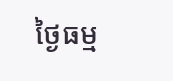ថ្ងៃធម្ម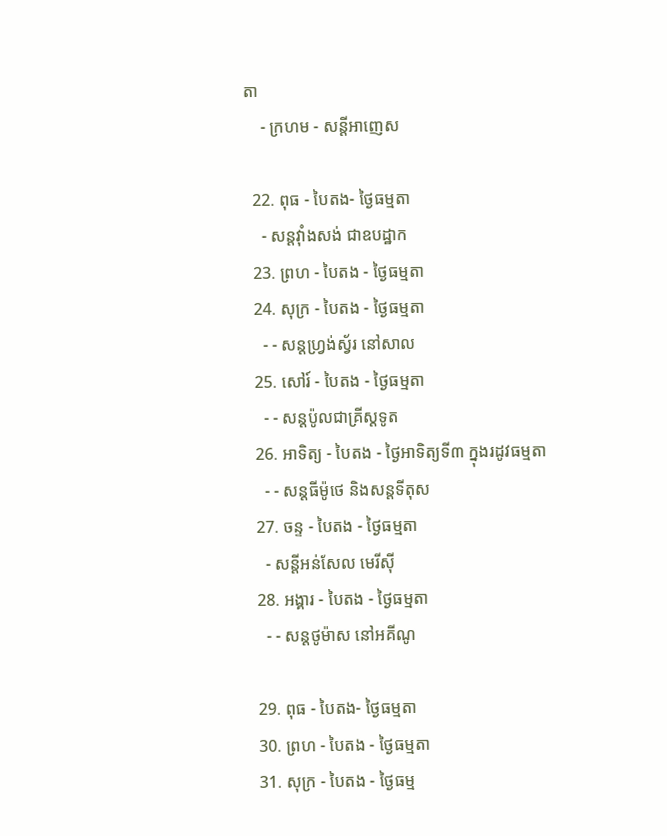តា
    - ក្រហម - សន្ដីអាញេស

  22. ពុធ - បៃតង- ថ្ងៃធម្មតា
    - សន្ដវ៉ាំងសង់ ជាឧបដ្ឋាក
  23. ព្រហ - បៃតង - ថ្ងៃធម្មតា
  24. សុក្រ - បៃតង - ថ្ងៃធម្មតា
    - - សន្ដហ្វ្រង់ស្វ័រ នៅសាល
  25. សៅរ៍ - បៃតង - ថ្ងៃធម្មតា
    - - សន្ដប៉ូលជាគ្រីស្ដទូត
  26. អាទិត្យ - បៃតង - ថ្ងៃអាទិត្យទី៣ ក្នុងរដូវធម្មតា
    - - សន្ដធីម៉ូថេ និងសន្ដទីតុស
  27. ចន្ទ - បៃតង - ថ្ងៃធម្មតា
    - សន្ដីអន់សែល មេរីស៊ី
  28. អង្គារ - បៃតង - ថ្ងៃធម្មតា
    - - សន្ដថូម៉ាស នៅអគីណូ

  29. ពុធ - បៃតង- ថ្ងៃធម្មតា
  30. ព្រហ - បៃតង - ថ្ងៃធម្មតា
  31. សុក្រ - បៃតង - ថ្ងៃធម្ម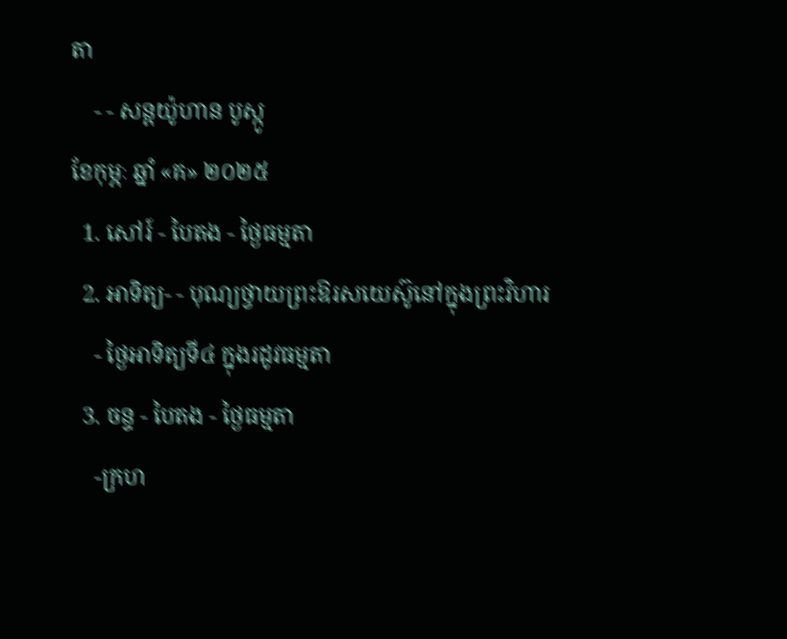តា
    - - សន្ដយ៉ូហាន បូស្កូ
ខែកុម្ភៈ ឆ្នាំ «គ» ២០២៥
  1. សៅរ៍ - បៃតង - ថ្ងៃធម្មតា
  2. អាទិត្យ- - បុណ្យថ្វាយព្រះឱរសយេស៊ូនៅក្នុងព្រះវិហារ
    - ថ្ងៃអាទិត្យទី៤ ក្នុងរដូវធម្មតា
  3. ចន្ទ - បៃតង - ថ្ងៃធម្មតា
    -ក្រហ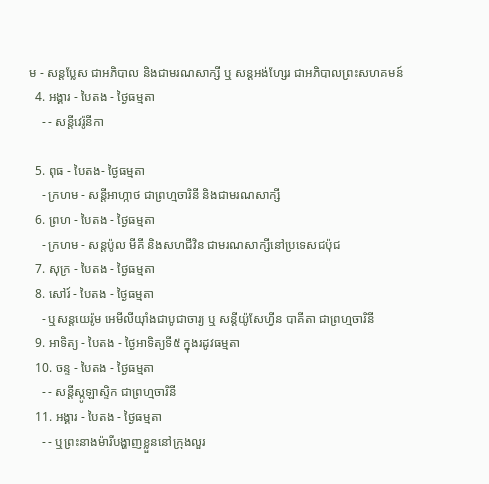ម - សន្ដប្លែស ជាអភិបាល និងជាមរណសាក្សី ឬ សន្ដអង់ហ្សែរ ជាអភិបាលព្រះសហគមន៍
  4. អង្គារ - បៃតង - ថ្ងៃធម្មតា
    - - សន្ដីវេរ៉ូនីកា

  5. ពុធ - បៃតង- ថ្ងៃធម្មតា
    - ក្រហម - សន្ដីអាហ្កាថ ជាព្រហ្មចារិនី និងជាមរណសាក្សី
  6. ព្រហ - បៃតង - ថ្ងៃធម្មតា
    - ក្រហម - សន្ដប៉ូល មីគី និងសហជីវិន ជាមរណសាក្សីនៅប្រទេសជប៉ុជ
  7. សុក្រ - បៃតង - ថ្ងៃធម្មតា
  8. សៅរ៍ - បៃតង - ថ្ងៃធម្មតា
    - ឬសន្ដយេរ៉ូម អេមីលីយ៉ាំងជាបូជាចារ្យ ឬ សន្ដីយ៉ូសែហ្វីន បាគីតា ជាព្រហ្មចារិនី
  9. អាទិត្យ - បៃតង - ថ្ងៃអាទិត្យទី៥ ក្នុងរដូវធម្មតា
  10. ចន្ទ - បៃតង - ថ្ងៃធម្មតា
    - - សន្ដីស្កូឡាស្ទិក ជាព្រហ្មចារិនី
  11. អង្គារ - បៃតង - ថ្ងៃធម្មតា
    - - ឬព្រះនាងម៉ារីបង្ហាញខ្លួននៅក្រុងលួរ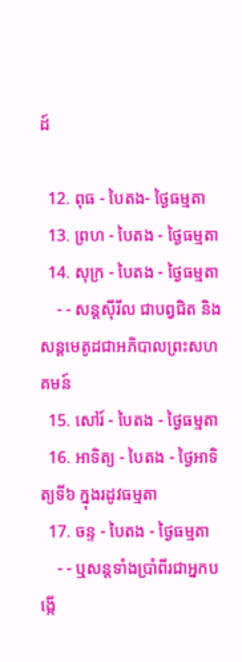ដ៍

  12. ពុធ - បៃតង- ថ្ងៃធម្មតា
  13. ព្រហ - បៃតង - ថ្ងៃធម្មតា
  14. សុក្រ - បៃតង - ថ្ងៃធម្មតា
    - - សន្ដស៊ីរីល ជាបព្វជិត និងសន្ដមេតូដជាអភិបាលព្រះសហគមន៍
  15. សៅរ៍ - បៃតង - ថ្ងៃធម្មតា
  16. អាទិត្យ - បៃតង - ថ្ងៃអាទិត្យទី៦ ក្នុងរដូវធម្មតា
  17. ចន្ទ - បៃតង - ថ្ងៃធម្មតា
    - - ឬសន្ដទាំងប្រាំពីរជាអ្នកបង្កើ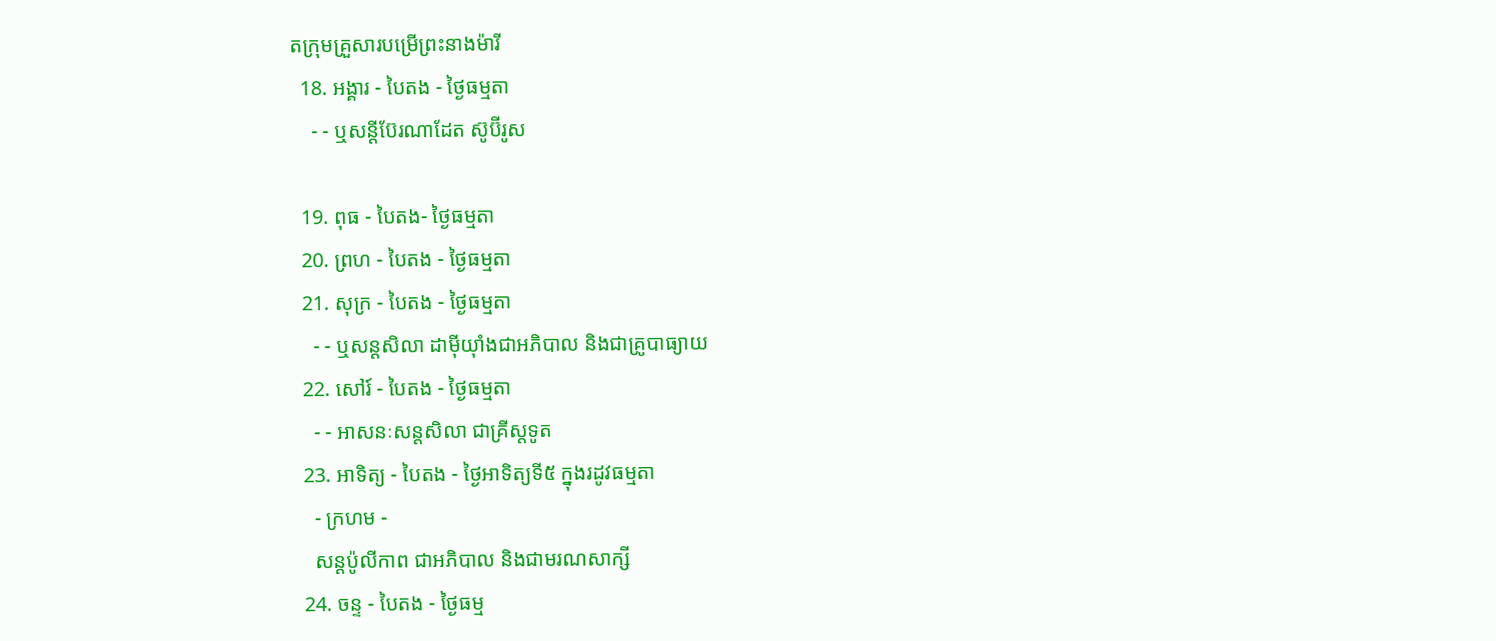តក្រុមគ្រួសារបម្រើព្រះនាងម៉ារី
  18. អង្គារ - បៃតង - ថ្ងៃធម្មតា
    - - ឬសន្ដីប៊ែរណាដែត ស៊ូប៊ីរូស

  19. ពុធ - បៃតង- ថ្ងៃធម្មតា
  20. ព្រហ - បៃតង - ថ្ងៃធម្មតា
  21. សុក្រ - បៃតង - ថ្ងៃធម្មតា
    - - ឬសន្ដសិលា ដាម៉ីយ៉ាំងជាអភិបាល និងជាគ្រូបាធ្យាយ
  22. សៅរ៍ - បៃតង - ថ្ងៃធម្មតា
    - - អាសនៈសន្ដសិលា ជាគ្រីស្ដទូត
  23. អាទិត្យ - បៃតង - ថ្ងៃអាទិត្យទី៥ ក្នុងរដូវធម្មតា
    - ក្រហម -
    សន្ដប៉ូលីកាព ជាអភិបាល និងជាមរណសាក្សី
  24. ចន្ទ - បៃតង - ថ្ងៃធម្ម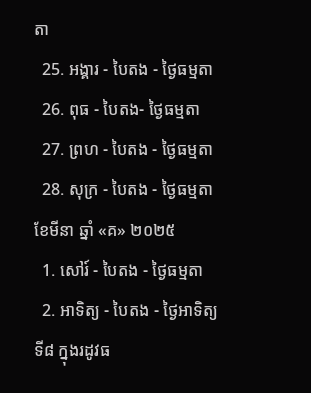តា
  25. អង្គារ - បៃតង - ថ្ងៃធម្មតា
  26. ពុធ - បៃតង- ថ្ងៃធម្មតា
  27. ព្រហ - បៃតង - ថ្ងៃធម្មតា
  28. សុក្រ - បៃតង - ថ្ងៃធម្មតា
ខែមីនា ឆ្នាំ «គ» ២០២៥
  1. សៅរ៍ - បៃតង - ថ្ងៃធម្មតា
  2. អាទិត្យ - បៃតង - ថ្ងៃអាទិត្យទី៨ ក្នុងរដូវធ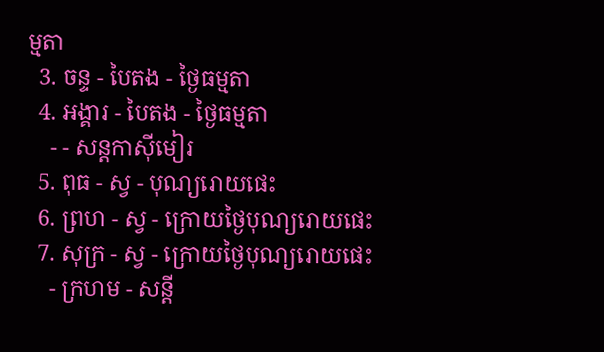ម្មតា
  3. ចន្ទ - បៃតង - ថ្ងៃធម្មតា
  4. អង្គារ - បៃតង - ថ្ងៃធម្មតា
    - - សន្ដកាស៊ីមៀរ
  5. ពុធ - ស្វ - បុណ្យរោយផេះ
  6. ព្រហ - ស្វ - ក្រោយថ្ងៃបុណ្យរោយផេះ
  7. សុក្រ - ស្វ - ក្រោយថ្ងៃបុណ្យរោយផេះ
    - ក្រហម - សន្ដី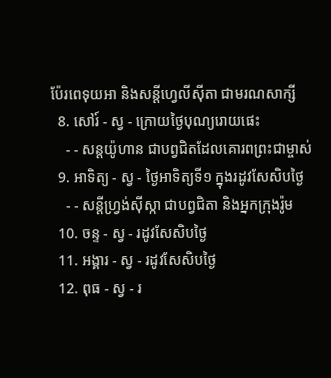ប៉ែរពេទុយអា និងសន្ដីហ្វេលីស៊ីតា ជាមរណសាក្សី
  8. សៅរ៍ - ស្វ - ក្រោយថ្ងៃបុណ្យរោយផេះ
    - - សន្ដយ៉ូហាន ជាបព្វជិតដែលគោរពព្រះជាម្ចាស់
  9. អាទិត្យ - ស្វ - ថ្ងៃអាទិត្យទី១ ក្នុងរដូវសែសិបថ្ងៃ
    - - សន្ដីហ្វ្រង់ស៊ីស្កា ជាបព្វជិតា និងអ្នកក្រុងរ៉ូម
  10. ចន្ទ - ស្វ - រដូវសែសិបថ្ងៃ
  11. អង្គារ - ស្វ - រដូវសែសិបថ្ងៃ
  12. ពុធ - ស្វ - រ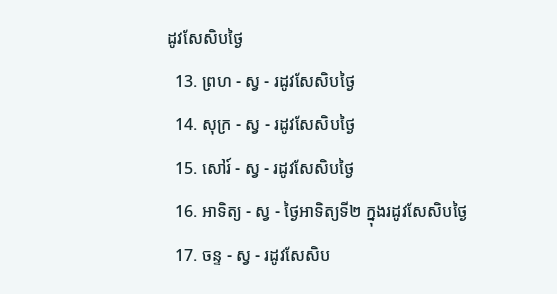ដូវសែសិបថ្ងៃ
  13. ព្រហ - ស្វ - រដូវសែសិបថ្ងៃ
  14. សុក្រ - ស្វ - រដូវសែសិបថ្ងៃ
  15. សៅរ៍ - ស្វ - រដូវសែសិបថ្ងៃ
  16. អាទិត្យ - ស្វ - ថ្ងៃអាទិត្យទី២ ក្នុងរដូវសែសិបថ្ងៃ
  17. ចន្ទ - ស្វ - រដូវសែសិប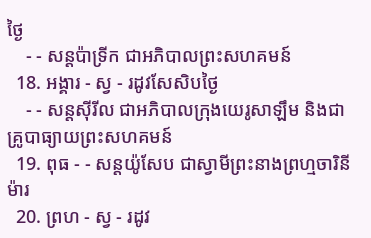ថ្ងៃ
    - - សន្ដប៉ាទ្រីក ជាអភិបាលព្រះសហគមន៍
  18. អង្គារ - ស្វ - រដូវសែសិបថ្ងៃ
    - - សន្ដស៊ីរីល ជាអភិបាលក្រុងយេរូសាឡឹម និងជាគ្រូបាធ្យាយព្រះសហគមន៍
  19. ពុធ - - សន្ដយ៉ូសែប ជាស្វាមីព្រះនាងព្រហ្មចារិនីម៉ារ
  20. ព្រហ - ស្វ - រដូវ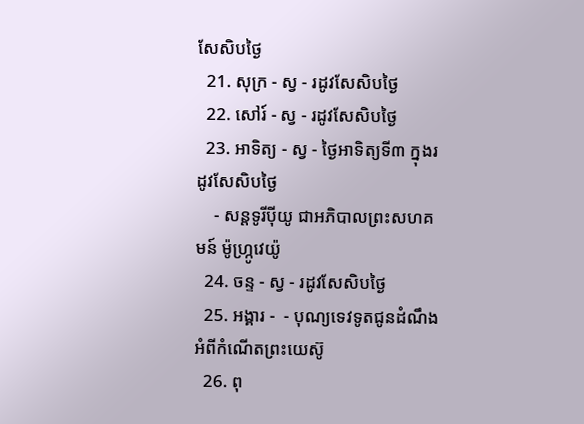សែសិបថ្ងៃ
  21. សុក្រ - ស្វ - រដូវសែសិបថ្ងៃ
  22. សៅរ៍ - ស្វ - រដូវសែសិបថ្ងៃ
  23. អាទិត្យ - ស្វ - ថ្ងៃអាទិត្យទី៣ ក្នុងរដូវសែសិបថ្ងៃ
    - សន្ដទូរីប៉ីយូ ជាអភិបាលព្រះសហគមន៍ ម៉ូហ្ក្រូវេយ៉ូ
  24. ចន្ទ - ស្វ - រដូវសែសិបថ្ងៃ
  25. អង្គារ -  - បុណ្យទេវទូតជូនដំណឹងអំពីកំណើតព្រះយេស៊ូ
  26. ពុ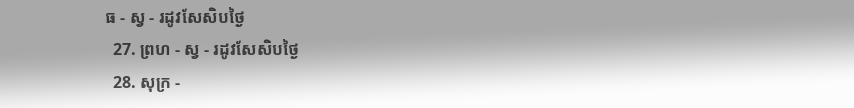ធ - ស្វ - រដូវសែសិបថ្ងៃ
  27. ព្រហ - ស្វ - រដូវសែសិបថ្ងៃ
  28. សុក្រ -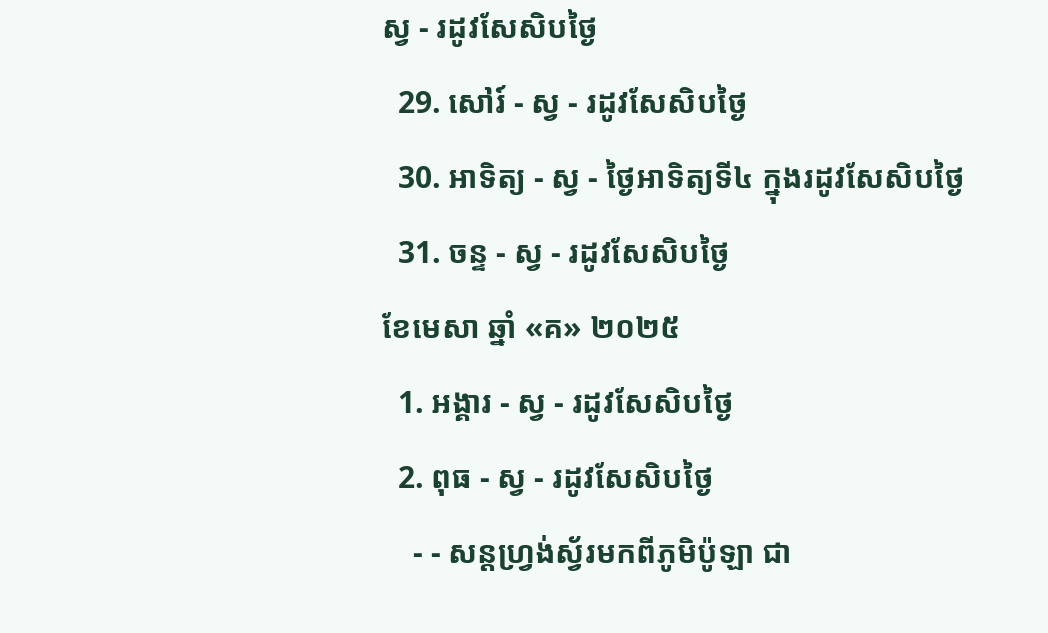ស្វ - រដូវសែសិបថ្ងៃ
  29. សៅរ៍ - ស្វ - រដូវសែសិបថ្ងៃ
  30. អាទិត្យ - ស្វ - ថ្ងៃអាទិត្យទី៤ ក្នុងរដូវសែសិបថ្ងៃ
  31. ចន្ទ - ស្វ - រដូវសែសិបថ្ងៃ
ខែមេសា ឆ្នាំ «គ» ២០២៥
  1. អង្គារ - ស្វ - រដូវសែសិបថ្ងៃ
  2. ពុធ - ស្វ - រដូវសែសិបថ្ងៃ
    - - សន្ដហ្វ្រង់ស្វ័រមកពីភូមិប៉ូឡា ជា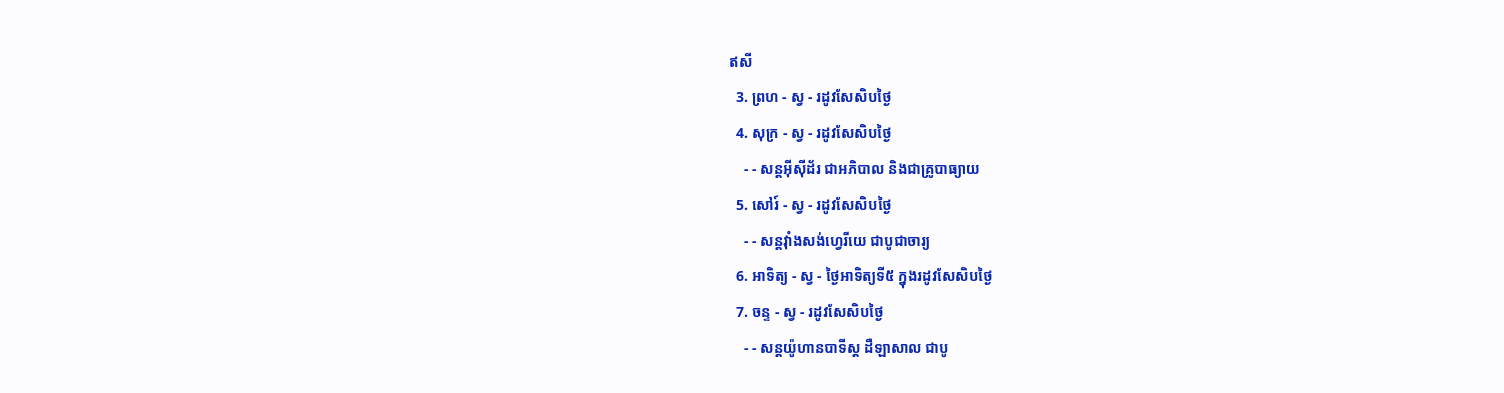ឥសី
  3. ព្រហ - ស្វ - រដូវសែសិបថ្ងៃ
  4. សុក្រ - ស្វ - រដូវសែសិបថ្ងៃ
    - - សន្ដអ៊ីស៊ីដ័រ ជាអភិបាល និងជាគ្រូបាធ្យាយ
  5. សៅរ៍ - ស្វ - រដូវសែសិបថ្ងៃ
    - - សន្ដវ៉ាំងសង់ហ្វេរីយេ ជាបូជាចារ្យ
  6. អាទិត្យ - ស្វ - ថ្ងៃអាទិត្យទី៥ ក្នុងរដូវសែសិបថ្ងៃ
  7. ចន្ទ - ស្វ - រដូវសែសិបថ្ងៃ
    - - សន្ដយ៉ូហានបាទីស្ដ ដឺឡាសាល ជាបូ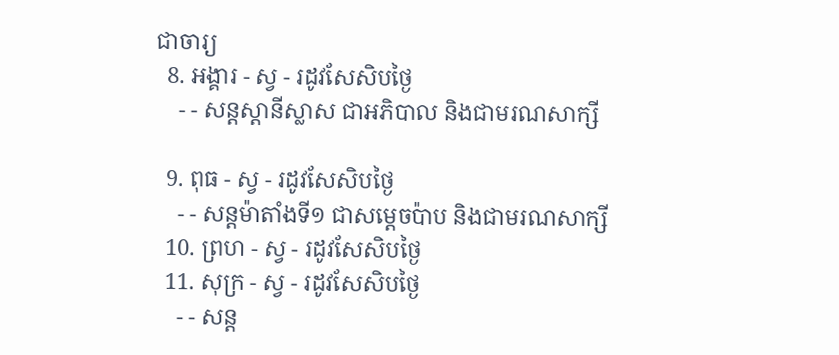ជាចារ្យ
  8. អង្គារ - ស្វ - រដូវសែសិបថ្ងៃ
    - - សន្ដស្ដានីស្លាស ជាអភិបាល និងជាមរណសាក្សី

  9. ពុធ - ស្វ - រដូវសែសិបថ្ងៃ
    - - សន្ដម៉ាតាំងទី១ ជាសម្ដេចប៉ាប និងជាមរណសាក្សី
  10. ព្រហ - ស្វ - រដូវសែសិបថ្ងៃ
  11. សុក្រ - ស្វ - រដូវសែសិបថ្ងៃ
    - - សន្ដ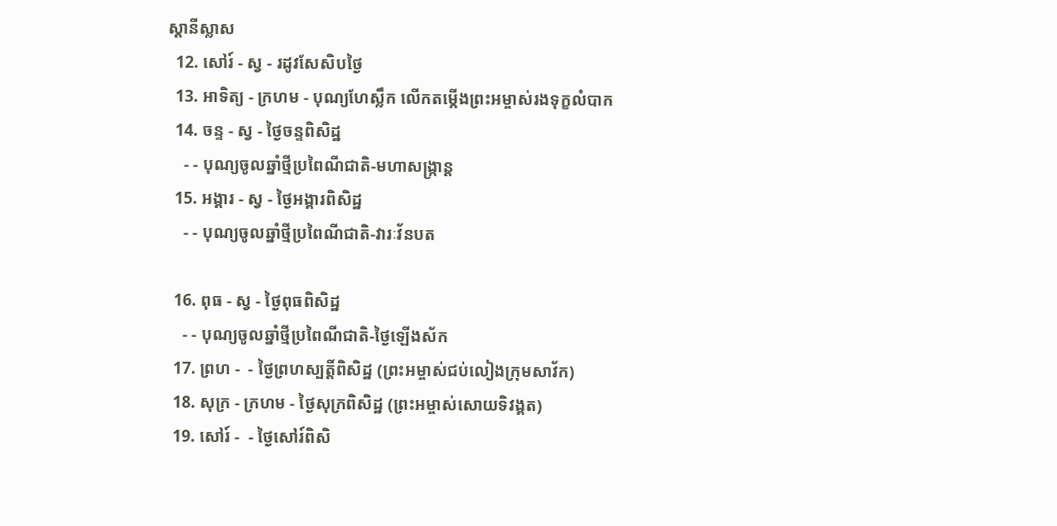ស្ដានីស្លាស
  12. សៅរ៍ - ស្វ - រដូវសែសិបថ្ងៃ
  13. អាទិត្យ - ក្រហម - បុណ្យហែស្លឹក លើកតម្កើងព្រះអម្ចាស់រងទុក្ខលំបាក
  14. ចន្ទ - ស្វ - ថ្ងៃចន្ទពិសិដ្ឋ
    - - បុណ្យចូលឆ្នាំថ្មីប្រពៃណីជាតិ-មហាសង្រ្កាន្ដ
  15. អង្គារ - ស្វ - ថ្ងៃអង្គារពិសិដ្ឋ
    - - បុណ្យចូលឆ្នាំថ្មីប្រពៃណីជាតិ-វារៈវ័នបត

  16. ពុធ - ស្វ - ថ្ងៃពុធពិសិដ្ឋ
    - - បុណ្យចូលឆ្នាំថ្មីប្រពៃណីជាតិ-ថ្ងៃឡើងស័ក
  17. ព្រហ -  - ថ្ងៃព្រហស្បត្ដិ៍ពិសិដ្ឋ (ព្រះអម្ចាស់ជប់លៀងក្រុមសាវ័ក)
  18. សុក្រ - ក្រហម - ថ្ងៃសុក្រពិសិដ្ឋ (ព្រះអម្ចាស់សោយទិវង្គត)
  19. សៅរ៍ -  - ថ្ងៃសៅរ៍ពិសិ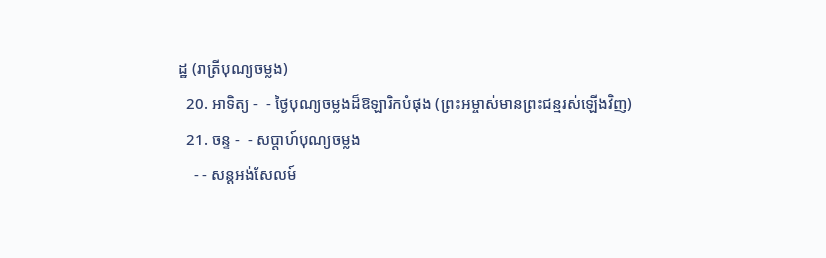ដ្ឋ (រាត្រីបុណ្យចម្លង)
  20. អាទិត្យ -  - ថ្ងៃបុណ្យចម្លងដ៏ឱឡារិកបំផុង (ព្រះអម្ចាស់មានព្រះជន្មរស់ឡើងវិញ)
  21. ចន្ទ -  - សប្ដាហ៍បុណ្យចម្លង
    - - សន្ដអង់សែលម៍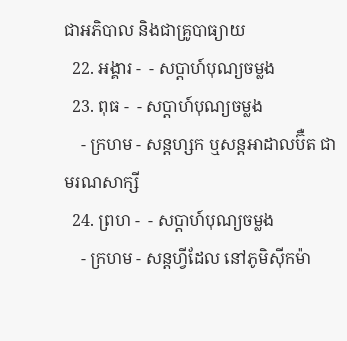ជាអភិបាល និងជាគ្រូបាធ្យាយ
  22. អង្គារ -  - សប្ដាហ៍បុណ្យចម្លង
  23. ពុធ -  - សប្ដាហ៍បុណ្យចម្លង
    - ក្រហម - សន្ដហ្សក ឬសន្ដអាដាលប៊ឺត ជាមរណសាក្សី
  24. ព្រហ -  - សប្ដាហ៍បុណ្យចម្លង
    - ក្រហម - សន្ដហ្វីដែល នៅភូមិស៊ីកម៉ា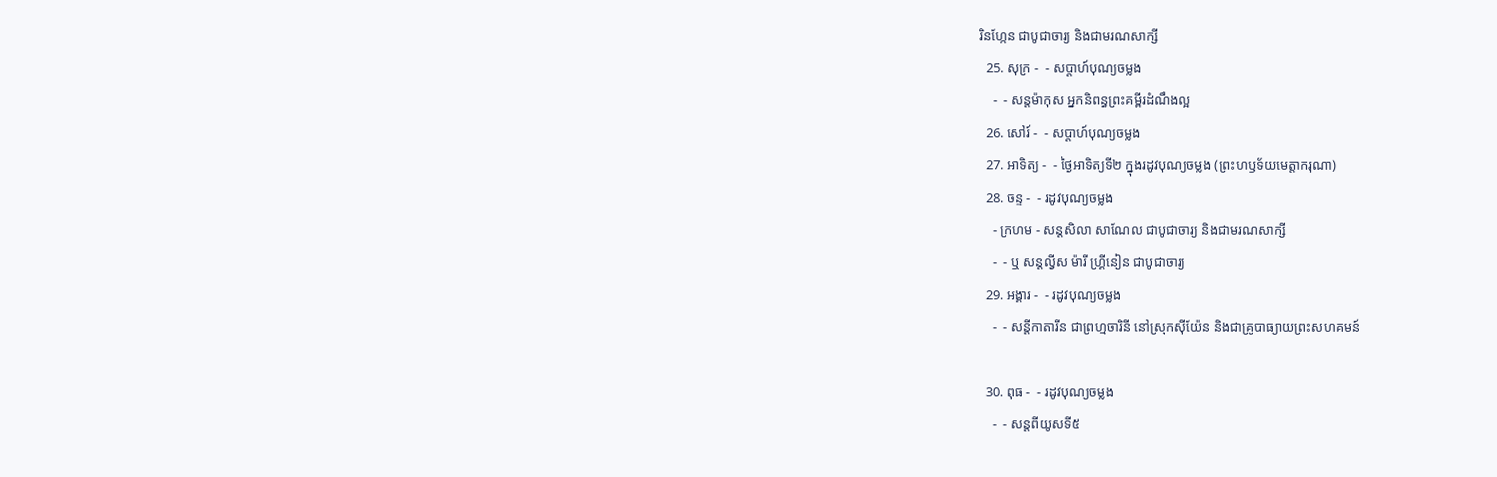រិនហ្កែន ជាបូជាចារ្យ និងជាមរណសាក្សី
  25. សុក្រ -  - សប្ដាហ៍បុណ្យចម្លង
    -  - សន្ដម៉ាកុស អ្នកនិពន្ធព្រះគម្ពីរដំណឹងល្អ
  26. សៅរ៍ -  - សប្ដាហ៍បុណ្យចម្លង
  27. អាទិត្យ -  - ថ្ងៃអាទិត្យទី២ ក្នុងរដូវបុណ្យចម្លង (ព្រះហឫទ័យមេត្ដាករុណា)
  28. ចន្ទ -  - រដូវបុណ្យចម្លង
    - ក្រហម - សន្ដសិលា សាណែល ជាបូជាចារ្យ និងជាមរណសាក្សី
    -  - ឬ សន្ដល្វីស ម៉ារី ហ្គ្រីនៀន ជាបូជាចារ្យ
  29. អង្គារ -  - រដូវបុណ្យចម្លង
    -  - សន្ដីកាតារីន ជាព្រហ្មចារិនី នៅស្រុកស៊ីយ៉ែន និងជាគ្រូបាធ្យាយព្រះសហគមន៍

  30. ពុធ -  - រដូវបុណ្យចម្លង
    -  - សន្ដពីយូសទី៥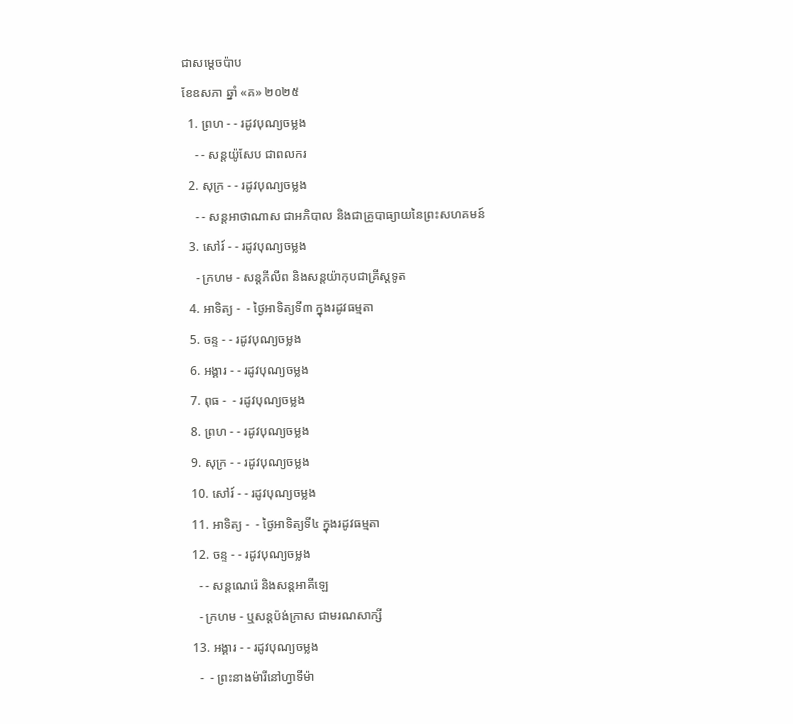ជាសម្ដេចប៉ាប
ខែឧសភា ឆ្នាំ «គ» ២០២៥
  1. ព្រហ - - រដូវបុណ្យចម្លង
    - - សន្ដយ៉ូសែប ជាពលករ
  2. សុក្រ - - រដូវបុណ្យចម្លង
    - - សន្ដអាថាណាស ជាអភិបាល និងជាគ្រូបាធ្យាយនៃព្រះសហគមន៍
  3. សៅរ៍ - - រដូវបុណ្យចម្លង
    - ក្រហម - សន្ដភីលីព និងសន្ដយ៉ាកុបជាគ្រីស្ដទូត
  4. អាទិត្យ -  - ថ្ងៃអាទិត្យទី៣ ក្នុងរដូវធម្មតា
  5. ចន្ទ - - រដូវបុណ្យចម្លង
  6. អង្គារ - - រដូវបុណ្យចម្លង
  7. ពុធ -  - រដូវបុណ្យចម្លង
  8. ព្រហ - - រដូវបុណ្យចម្លង
  9. សុក្រ - - រដូវបុណ្យចម្លង
  10. សៅរ៍ - - រដូវបុណ្យចម្លង
  11. អាទិត្យ -  - ថ្ងៃអាទិត្យទី៤ ក្នុងរដូវធម្មតា
  12. ចន្ទ - - រដូវបុណ្យចម្លង
    - - សន្ដណេរ៉េ និងសន្ដអាគីឡេ
    - ក្រហម - ឬសន្ដប៉ង់ក្រាស ជាមរណសាក្សី
  13. អង្គារ - - រដូវបុណ្យចម្លង
    -  - ព្រះនាងម៉ារីនៅហ្វាទីម៉ា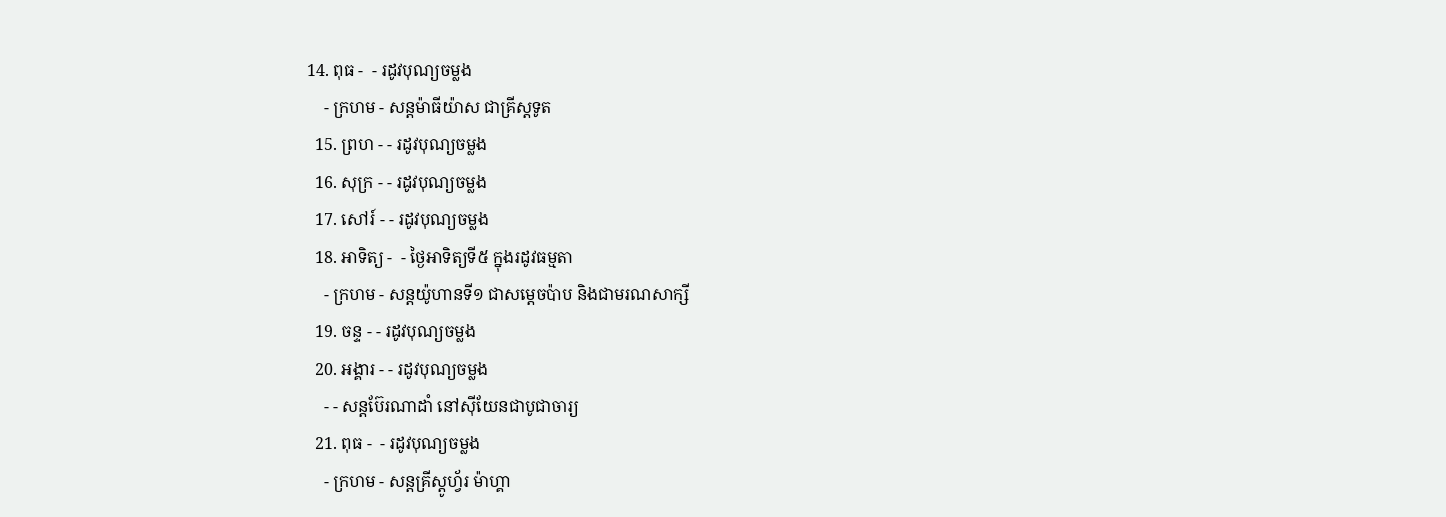14. ពុធ -  - រដូវបុណ្យចម្លង
    - ក្រហម - សន្ដម៉ាធីយ៉ាស ជាគ្រីស្ដទូត
  15. ព្រហ - - រដូវបុណ្យចម្លង
  16. សុក្រ - - រដូវបុណ្យចម្លង
  17. សៅរ៍ - - រដូវបុណ្យចម្លង
  18. អាទិត្យ -  - ថ្ងៃអាទិត្យទី៥ ក្នុងរដូវធម្មតា
    - ក្រហម - សន្ដយ៉ូហានទី១ ជាសម្ដេចប៉ាប និងជាមរណសាក្សី
  19. ចន្ទ - - រដូវបុណ្យចម្លង
  20. អង្គារ - - រដូវបុណ្យចម្លង
    - - សន្ដប៊ែរណាដាំ នៅស៊ីយែនជាបូជាចារ្យ
  21. ពុធ -  - រដូវបុណ្យចម្លង
    - ក្រហម - សន្ដគ្រីស្ដូហ្វ័រ ម៉ាហ្គា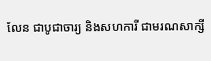លែន ជាបូជាចារ្យ និងសហការី ជាមរណសាក្សី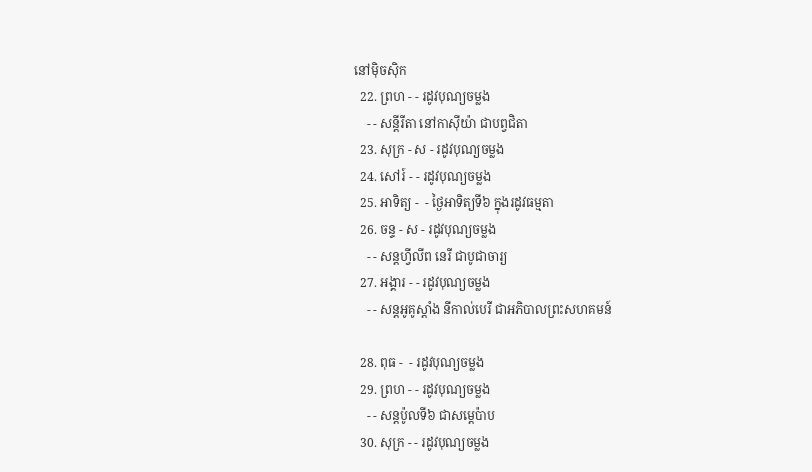នៅម៉ិចស៊ិក
  22. ព្រហ - - រដូវបុណ្យចម្លង
    - - សន្ដីរីតា នៅកាស៊ីយ៉ា ជាបព្វជិតា
  23. សុក្រ - ស - រដូវបុណ្យចម្លង
  24. សៅរ៍ - - រដូវបុណ្យចម្លង
  25. អាទិត្យ -  - ថ្ងៃអាទិត្យទី៦ ក្នុងរដូវធម្មតា
  26. ចន្ទ - ស - រដូវបុណ្យចម្លង
    - - សន្ដហ្វីលីព នេរី ជាបូជាចារ្យ
  27. អង្គារ - - រដូវបុណ្យចម្លង
    - - សន្ដអូគូស្ដាំង នីកាល់បេរី ជាអភិបាលព្រះសហគមន៍

  28. ពុធ -  - រដូវបុណ្យចម្លង
  29. ព្រហ - - រដូវបុណ្យចម្លង
    - - សន្ដប៉ូលទី៦ ជាសម្ដេប៉ាប
  30. សុក្រ - - រដូវបុណ្យចម្លង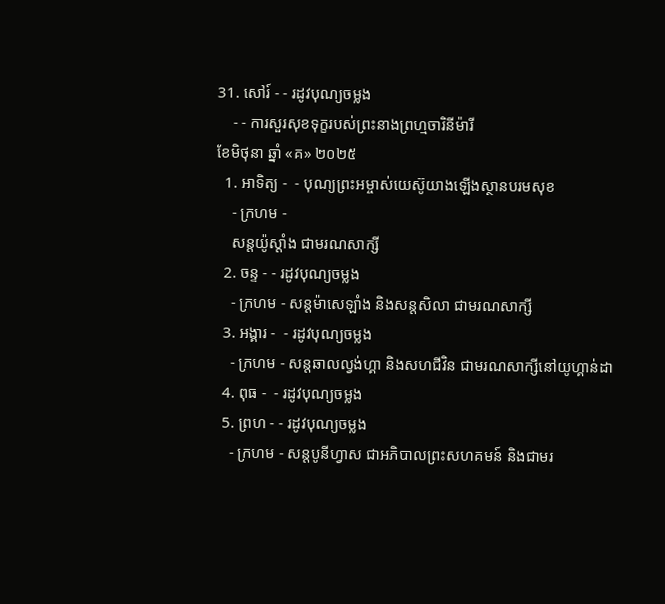31. សៅរ៍ - - រដូវបុណ្យចម្លង
    - - ការសួរសុខទុក្ខរបស់ព្រះនាងព្រហ្មចារិនីម៉ារី
ខែមិថុនា ឆ្នាំ «គ» ២០២៥
  1. អាទិត្យ -  - បុណ្យព្រះអម្ចាស់យេស៊ូយាងឡើងស្ថានបរមសុខ
    - ក្រហម -
    សន្ដយ៉ូស្ដាំង ជាមរណសាក្សី
  2. ចន្ទ - - រដូវបុណ្យចម្លង
    - ក្រហម - សន្ដម៉ាសេឡាំង និងសន្ដសិលា ជាមរណសាក្សី
  3. អង្គារ -  - រដូវបុណ្យចម្លង
    - ក្រហម - សន្ដឆាលល្វង់ហ្គា និងសហជីវិន ជាមរណសាក្សីនៅយូហ្គាន់ដា
  4. ពុធ -  - រដូវបុណ្យចម្លង
  5. ព្រហ - - រដូវបុណ្យចម្លង
    - ក្រហម - សន្ដបូនីហ្វាស ជាអភិបាលព្រះសហគមន៍ និងជាមរ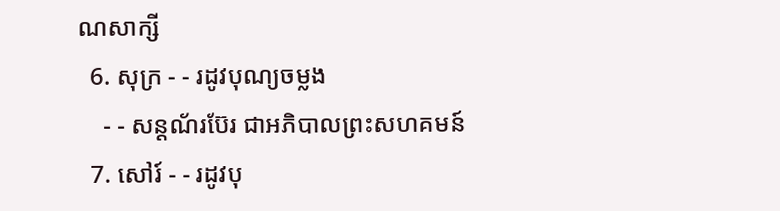ណសាក្សី
  6. សុក្រ - - រដូវបុណ្យចម្លង
    - - សន្ដណ័រប៊ែរ ជាអភិបាលព្រះសហគមន៍
  7. សៅរ៍ - - រដូវបុ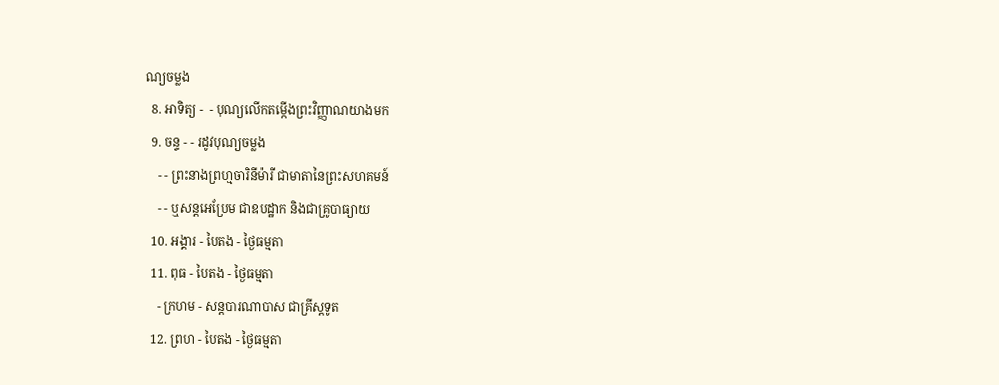ណ្យចម្លង
  8. អាទិត្យ -  - បុណ្យលើកតម្កើងព្រះវិញ្ញាណយាងមក
  9. ចន្ទ - - រដូវបុណ្យចម្លង
    - - ព្រះនាងព្រហ្មចារិនីម៉ារី ជាមាតានៃព្រះសហគមន៍
    - - ឬសន្ដអេប្រែម ជាឧបដ្ឋាក និងជាគ្រូបាធ្យាយ
  10. អង្គារ - បៃតង - ថ្ងៃធម្មតា
  11. ពុធ - បៃតង - ថ្ងៃធម្មតា
    - ក្រហម - សន្ដបារណាបាស ជាគ្រីស្ដទូត
  12. ព្រហ - បៃតង - ថ្ងៃធម្មតា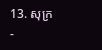13. សុក្រ -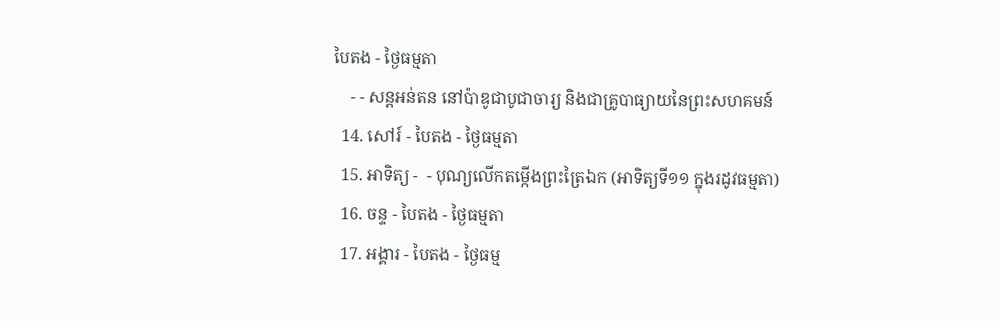បៃតង - ថ្ងៃធម្មតា
    - - សន្ដអន់តន នៅប៉ាឌូជាបូជាចារ្យ និងជាគ្រូបាធ្យាយនៃព្រះសហគមន៍
  14. សៅរ៍ - បៃតង - ថ្ងៃធម្មតា
  15. អាទិត្យ -  - បុណ្យលើកតម្កើងព្រះត្រៃឯក (អាទិត្យទី១១ ក្នុងរដូវធម្មតា)
  16. ចន្ទ - បៃតង - ថ្ងៃធម្មតា
  17. អង្គារ - បៃតង - ថ្ងៃធម្ម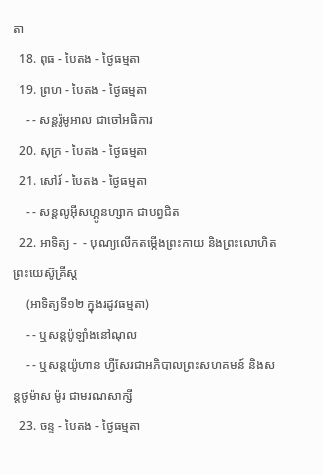តា
  18. ពុធ - បៃតង - ថ្ងៃធម្មតា
  19. ព្រហ - បៃតង - ថ្ងៃធម្មតា
    - - សន្ដរ៉ូមូអាល ជាចៅអធិការ
  20. សុក្រ - បៃតង - ថ្ងៃធម្មតា
  21. សៅរ៍ - បៃតង - ថ្ងៃធម្មតា
    - - សន្ដលូអ៊ីសហ្គូនហ្សាក ជាបព្វជិត
  22. អាទិត្យ -  - បុណ្យលើកតម្កើងព្រះកាយ និងព្រះលោហិតព្រះយេស៊ូគ្រីស្ដ
    (អាទិត្យទី១២ ក្នុងរដូវធម្មតា)
    - - ឬសន្ដប៉ូឡាំងនៅណុល
    - - ឬសន្ដយ៉ូហាន ហ្វីសែរជាអភិបាលព្រះសហគមន៍ និងសន្ដថូម៉ាស ម៉ូរ ជាមរណសាក្សី
  23. ចន្ទ - បៃតង - ថ្ងៃធម្មតា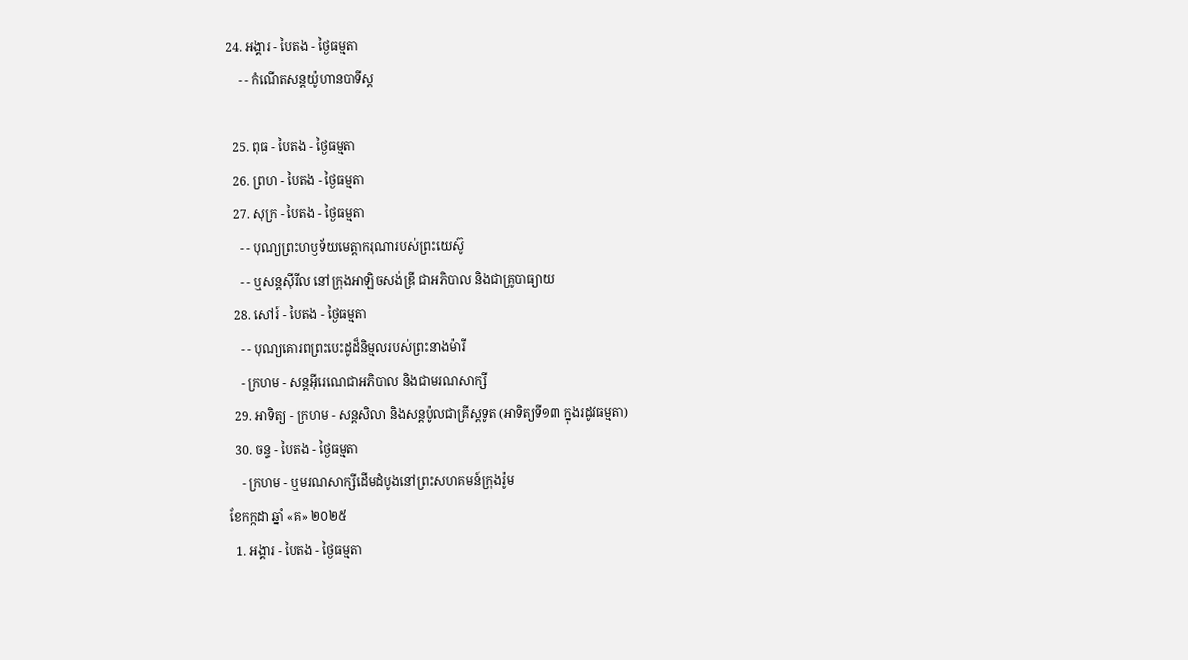24. អង្គារ - បៃតង - ថ្ងៃធម្មតា
    - - កំណើតសន្ដយ៉ូហានបាទីស្ដ

  25. ពុធ - បៃតង - ថ្ងៃធម្មតា
  26. ព្រហ - បៃតង - ថ្ងៃធម្មតា
  27. សុក្រ - បៃតង - ថ្ងៃធម្មតា
    - - បុណ្យព្រះហឫទ័យមេត្ដាករុណារបស់ព្រះយេស៊ូ
    - - ឬសន្ដស៊ីរីល នៅក្រុងអាឡិចសង់ឌ្រី ជាអភិបាល និងជាគ្រូបាធ្យាយ
  28. សៅរ៍ - បៃតង - ថ្ងៃធម្មតា
    - - បុណ្យគោរពព្រះបេះដូដ៏និម្មលរបស់ព្រះនាងម៉ារី
    - ក្រហម - សន្ដអ៊ីរេណេជាអភិបាល និងជាមរណសាក្សី
  29. អាទិត្យ - ក្រហម - សន្ដសិលា និងសន្ដប៉ូលជាគ្រីស្ដទូត (អាទិត្យទី១៣ ក្នុងរដូវធម្មតា)
  30. ចន្ទ - បៃតង - ថ្ងៃធម្មតា
    - ក្រហម - ឬមរណសាក្សីដើមដំបូងនៅព្រះសហគមន៍ក្រុងរ៉ូម
ខែកក្កដា ឆ្នាំ «គ» ២០២៥
  1. អង្គារ - បៃតង - ថ្ងៃធម្មតា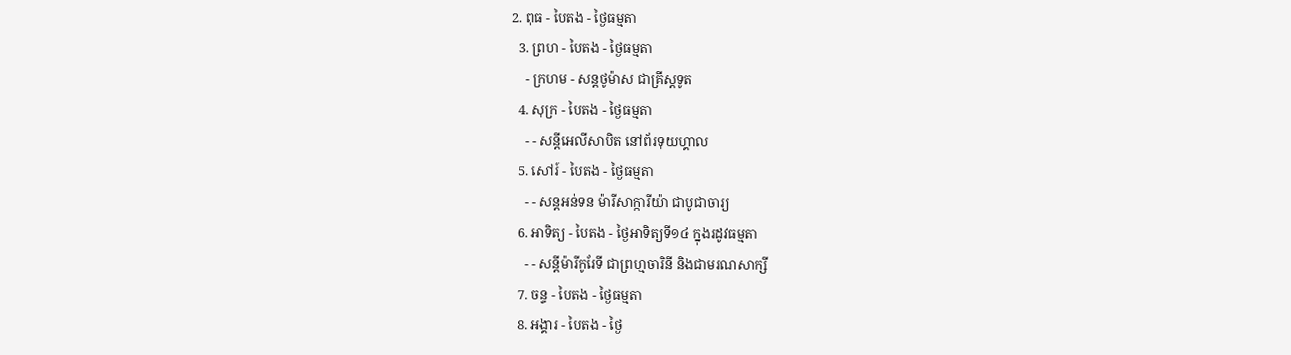2. ពុធ - បៃតង - ថ្ងៃធម្មតា
  3. ព្រហ - បៃតង - ថ្ងៃធម្មតា
    - ក្រហម - សន្ដថូម៉ាស ជាគ្រីស្ដទូត
  4. សុក្រ - បៃតង - ថ្ងៃធម្មតា
    - - សន្ដីអេលីសាបិត នៅព័រទុយហ្គាល
  5. សៅរ៍ - បៃតង - ថ្ងៃធម្មតា
    - - សន្ដអន់ទន ម៉ារីសាក្ការីយ៉ា ជាបូជាចារ្យ
  6. អាទិត្យ - បៃតង - ថ្ងៃអាទិត្យទី១៤ ក្នុងរដូវធម្មតា
    - - សន្ដីម៉ារីកូរែទី ជាព្រហ្មចារិនី និងជាមរណសាក្សី
  7. ចន្ទ - បៃតង - ថ្ងៃធម្មតា
  8. អង្គារ - បៃតង - ថ្ងៃ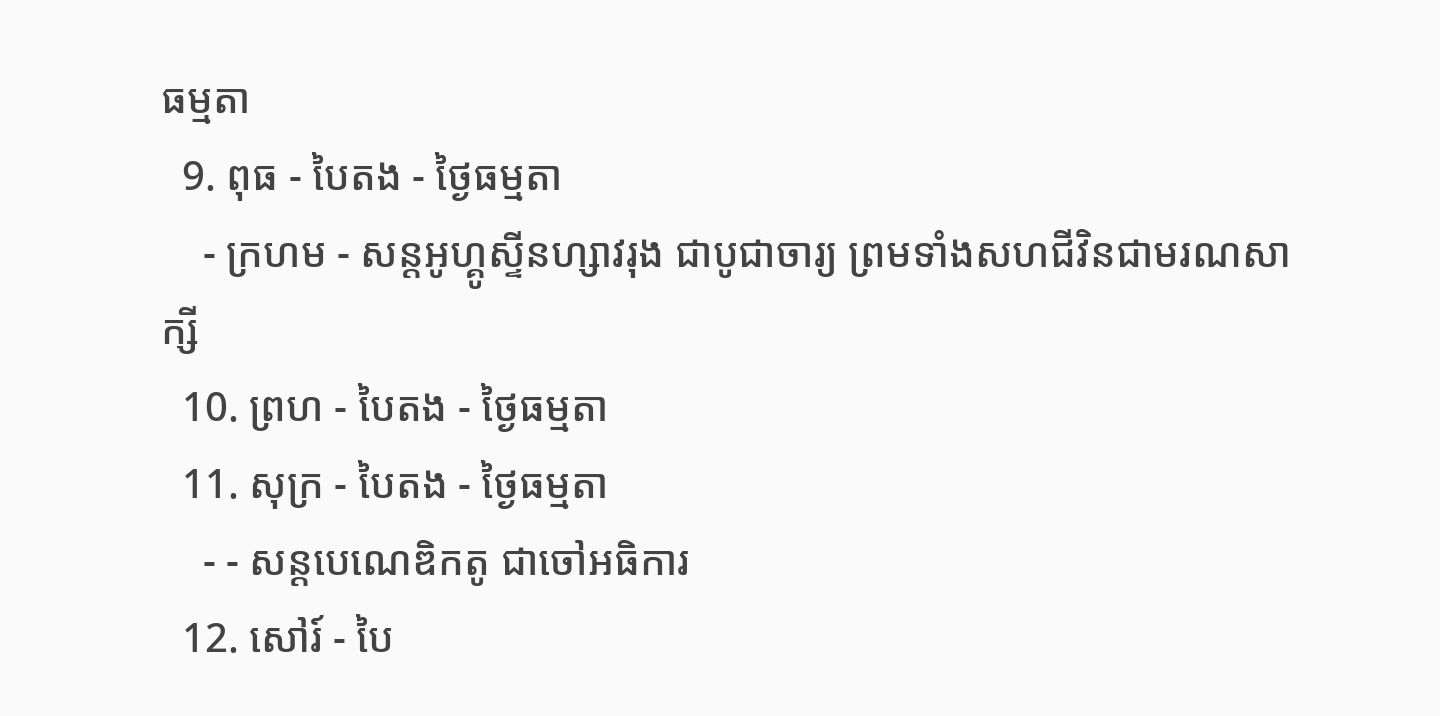ធម្មតា
  9. ពុធ - បៃតង - ថ្ងៃធម្មតា
    - ក្រហម - សន្ដអូហ្គូស្ទីនហ្សាវរុង ជាបូជាចារ្យ ព្រមទាំងសហជីវិនជាមរណសាក្សី
  10. ព្រហ - បៃតង - ថ្ងៃធម្មតា
  11. សុក្រ - បៃតង - ថ្ងៃធម្មតា
    - - សន្ដបេណេឌិកតូ ជាចៅអធិការ
  12. សៅរ៍ - បៃ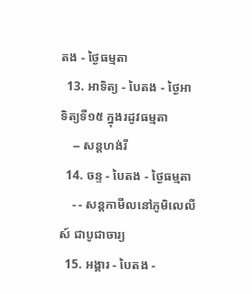តង - ថ្ងៃធម្មតា
  13. អាទិត្យ - បៃតង - ថ្ងៃអាទិត្យទី១៥ ក្នុងរដូវធម្មតា
    -- សន្ដហង់រី
  14. ចន្ទ - បៃតង - ថ្ងៃធម្មតា
    - - សន្ដកាមីលនៅភូមិលេលីស៍ ជាបូជាចារ្យ
  15. អង្គារ - បៃតង -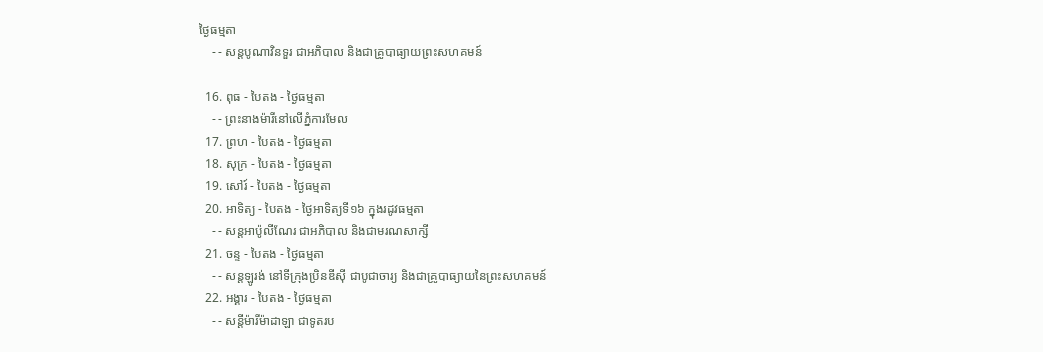ថ្ងៃធម្មតា
    - - សន្ដបូណាវិនទួរ ជាអភិបាល និងជាគ្រូបាធ្យាយព្រះសហគមន៍

  16. ពុធ - បៃតង - ថ្ងៃធម្មតា
    - - ព្រះនាងម៉ារីនៅលើភ្នំការមែល
  17. ព្រហ - បៃតង - ថ្ងៃធម្មតា
  18. សុក្រ - បៃតង - ថ្ងៃធម្មតា
  19. សៅរ៍ - បៃតង - ថ្ងៃធម្មតា
  20. អាទិត្យ - បៃតង - ថ្ងៃអាទិត្យទី១៦ ក្នុងរដូវធម្មតា
    - - សន្ដអាប៉ូលីណែរ ជាអភិបាល និងជាមរណសាក្សី
  21. ចន្ទ - បៃតង - ថ្ងៃធម្មតា
    - - សន្ដឡូរង់ នៅទីក្រុងប្រិនឌីស៊ី ជាបូជាចារ្យ និងជាគ្រូបាធ្យាយនៃព្រះសហគមន៍
  22. អង្គារ - បៃតង - ថ្ងៃធម្មតា
    - - សន្ដីម៉ារីម៉ាដាឡា ជាទូតរប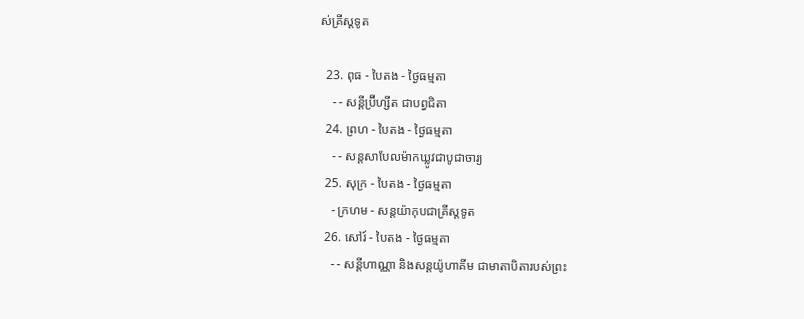ស់គ្រីស្ដទូត

  23. ពុធ - បៃតង - ថ្ងៃធម្មតា
    - - សន្ដីប្រ៊ីហ្សីត ជាបព្វជិតា
  24. ព្រហ - បៃតង - ថ្ងៃធម្មតា
    - - សន្ដសាបែលម៉ាកឃ្លូវជាបូជាចារ្យ
  25. សុក្រ - បៃតង - ថ្ងៃធម្មតា
    - ក្រហម - សន្ដយ៉ាកុបជាគ្រីស្ដទូត
  26. សៅរ៍ - បៃតង - ថ្ងៃធម្មតា
    - - សន្ដីហាណ្ណា និងសន្ដយ៉ូហាគីម ជាមាតាបិតារបស់ព្រះ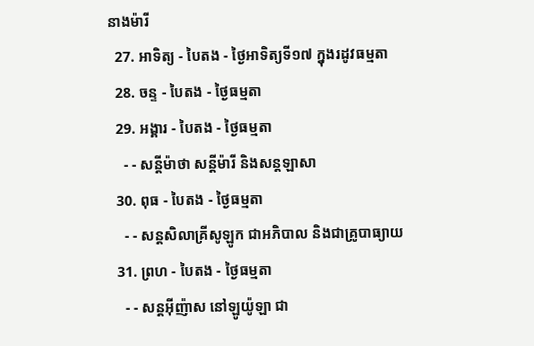នាងម៉ារី
  27. អាទិត្យ - បៃតង - ថ្ងៃអាទិត្យទី១៧ ក្នុងរដូវធម្មតា
  28. ចន្ទ - បៃតង - ថ្ងៃធម្មតា
  29. អង្គារ - បៃតង - ថ្ងៃធម្មតា
    - - សន្ដីម៉ាថា សន្ដីម៉ារី និងសន្ដឡាសា
  30. ពុធ - បៃតង - ថ្ងៃធម្មតា
    - - សន្ដសិលាគ្រីសូឡូក ជាអភិបាល និងជាគ្រូបាធ្យាយ
  31. ព្រហ - បៃតង - ថ្ងៃធម្មតា
    - - សន្ដអ៊ីញ៉ាស នៅឡូយ៉ូឡា ជា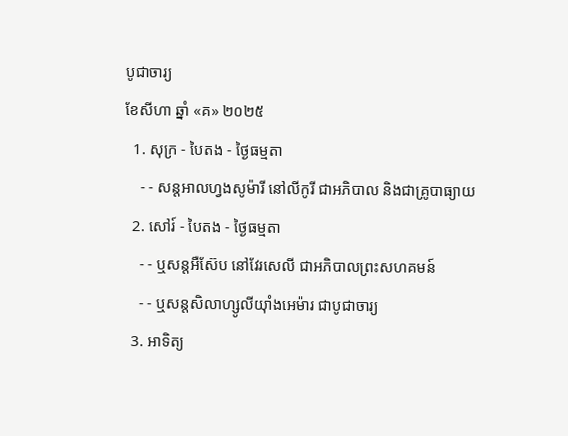បូជាចារ្យ
ខែសីហា ឆ្នាំ «គ» ២០២៥
  1. សុក្រ - បៃតង - ថ្ងៃធម្មតា
    - - សន្ដអាលហ្វងសូម៉ារី នៅលីកូរី ជាអភិបាល និងជាគ្រូបាធ្យាយ
  2. សៅរ៍ - បៃតង - ថ្ងៃធម្មតា
    - - ឬសន្ដអឺស៊ែប នៅវែរសេលី ជាអភិបាលព្រះសហគមន៍
    - - ឬសន្ដសិលាហ្សូលីយ៉ាំងអេម៉ារ ជាបូជាចារ្យ
  3. អាទិត្យ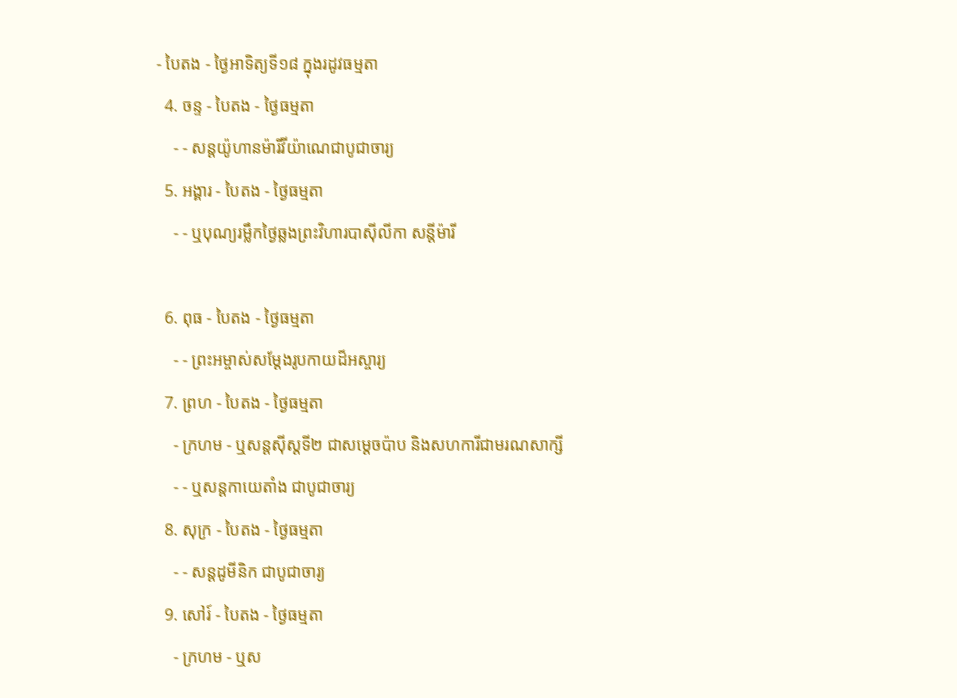- បៃតង - ថ្ងៃអាទិត្យទី១៨ ក្នុងរដូវធម្មតា
  4. ចន្ទ - បៃតង - ថ្ងៃធម្មតា
    - - សន្ដយ៉ូហានម៉ារីវីយ៉ាណេជាបូជាចារ្យ
  5. អង្គារ - បៃតង - ថ្ងៃធម្មតា
    - - ឬបុណ្យរម្លឹកថ្ងៃឆ្លងព្រះវិហារបាស៊ីលីកា សន្ដីម៉ារី

  6. ពុធ - បៃតង - ថ្ងៃធម្មតា
    - - ព្រះអម្ចាស់សម្ដែងរូបកាយដ៏អស្ចារ្យ
  7. ព្រហ - បៃតង - ថ្ងៃធម្មតា
    - ក្រហម - ឬសន្ដស៊ីស្ដទី២ ជាសម្ដេចប៉ាប និងសហការីជាមរណសាក្សី
    - - ឬសន្ដកាយេតាំង ជាបូជាចារ្យ
  8. សុក្រ - បៃតង - ថ្ងៃធម្មតា
    - - សន្ដដូមីនិក ជាបូជាចារ្យ
  9. សៅរ៍ - បៃតង - ថ្ងៃធម្មតា
    - ក្រហម - ឬស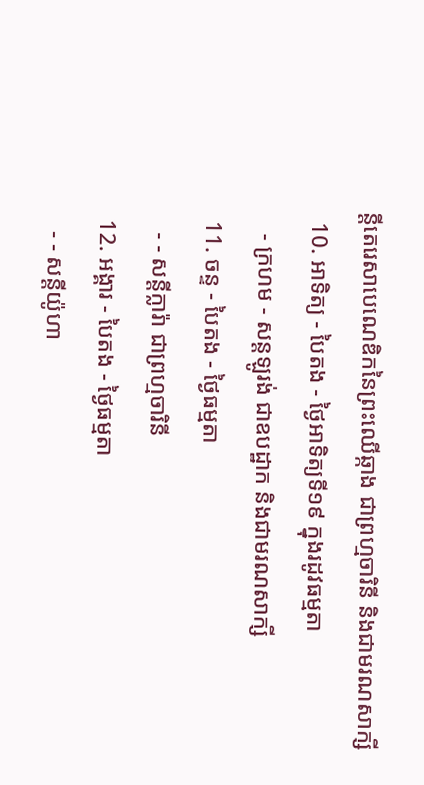ន្ដីតេរេសាបេណេឌិកនៃព្រះឈើឆ្កាង ជាព្រហ្មចារិនី និងជាមរណសាក្សី
  10. អាទិត្យ - បៃតង - ថ្ងៃអាទិត្យទី១៩ ក្នុងរដូវធម្មតា
    - ក្រហម - សន្ដឡូរង់ ជាឧបដ្ឋាក និងជាមរណសាក្សី
  11. ចន្ទ - បៃតង - ថ្ងៃធម្មតា
    - - សន្ដីក្លារ៉ា ជាព្រហ្មចារិនី
  12. អង្គារ - បៃតង - ថ្ងៃធម្មតា
    - - សន្ដីយ៉ូហា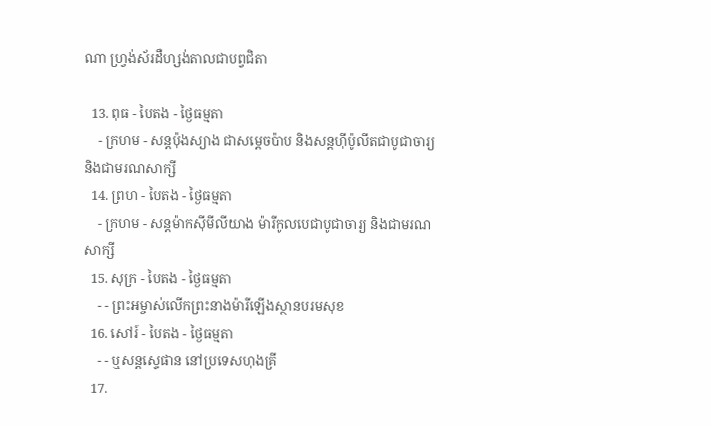ណា ហ្វ្រង់ស័រដឺហ្សង់តាលជាបព្វជិតា

  13. ពុធ - បៃតង - ថ្ងៃធម្មតា
    - ក្រហម - សន្ដប៉ុងស្យាង ជាសម្ដេចប៉ាប និងសន្ដហ៊ីប៉ូលីតជាបូជាចារ្យ និងជាមរណសាក្សី
  14. ព្រហ - បៃតង - ថ្ងៃធម្មតា
    - ក្រហម - សន្ដម៉ាកស៊ីមីលីយាង ម៉ារីកូលបេជាបូជាចារ្យ និងជាមរណសាក្សី
  15. សុក្រ - បៃតង - ថ្ងៃធម្មតា
    - - ព្រះអម្ចាស់លើកព្រះនាងម៉ារីឡើងស្ថានបរមសុខ
  16. សៅរ៍ - បៃតង - ថ្ងៃធម្មតា
    - - ឬសន្ដស្ទេផាន នៅប្រទេសហុងគ្រី
  17.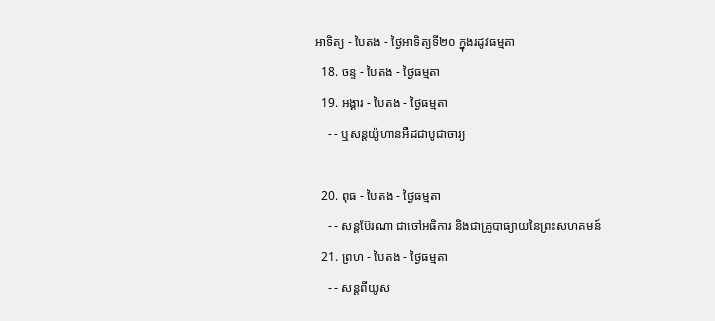អាទិត្យ - បៃតង - ថ្ងៃអាទិត្យទី២០ ក្នុងរដូវធម្មតា
  18. ចន្ទ - បៃតង - ថ្ងៃធម្មតា
  19. អង្គារ - បៃតង - ថ្ងៃធម្មតា
    - - ឬសន្ដយ៉ូហានអឺដជាបូជាចារ្យ

  20. ពុធ - បៃតង - ថ្ងៃធម្មតា
    - - សន្ដប៊ែរណា ជាចៅអធិការ និងជាគ្រូបាធ្យាយនៃព្រះសហគមន៍
  21. ព្រហ - បៃតង - ថ្ងៃធម្មតា
    - - សន្ដពីយូស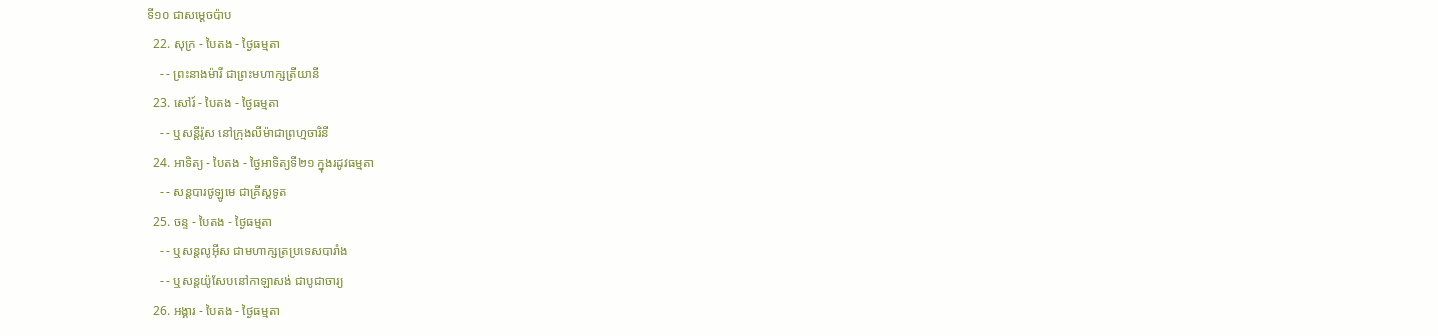ទី១០ ជាសម្ដេចប៉ាប
  22. សុក្រ - បៃតង - ថ្ងៃធម្មតា
    - - ព្រះនាងម៉ារី ជាព្រះមហាក្សត្រីយានី
  23. សៅរ៍ - បៃតង - ថ្ងៃធម្មតា
    - - ឬសន្ដីរ៉ូស នៅក្រុងលីម៉ាជាព្រហ្មចារិនី
  24. អាទិត្យ - បៃតង - ថ្ងៃអាទិត្យទី២១ ក្នុងរដូវធម្មតា
    - - សន្ដបារថូឡូមេ ជាគ្រីស្ដទូត
  25. ចន្ទ - បៃតង - ថ្ងៃធម្មតា
    - - ឬសន្ដលូអ៊ីស ជាមហាក្សត្រប្រទេសបារាំង
    - - ឬសន្ដយ៉ូសែបនៅកាឡាសង់ ជាបូជាចារ្យ
  26. អង្គារ - បៃតង - ថ្ងៃធម្មតា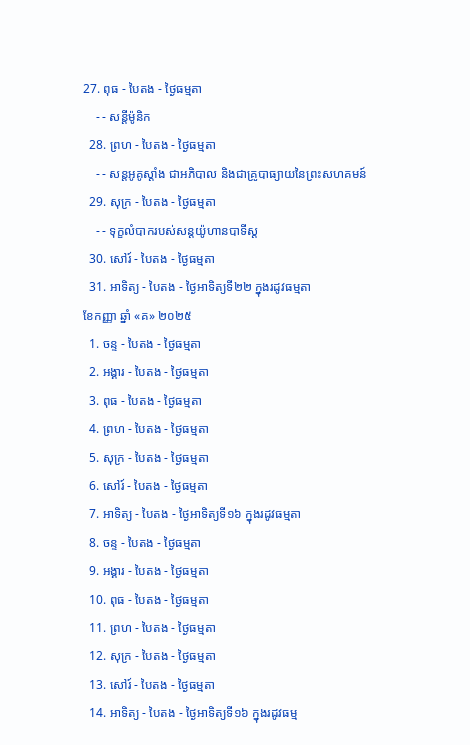27. ពុធ - បៃតង - ថ្ងៃធម្មតា
    - - សន្ដីម៉ូនិក
  28. ព្រហ - បៃតង - ថ្ងៃធម្មតា
    - - សន្ដអូគូស្ដាំង ជាអភិបាល និងជាគ្រូបាធ្យាយនៃព្រះសហគមន៍
  29. សុក្រ - បៃតង - ថ្ងៃធម្មតា
    - - ទុក្ខលំបាករបស់សន្ដយ៉ូហានបាទីស្ដ
  30. សៅរ៍ - បៃតង - ថ្ងៃធម្មតា
  31. អាទិត្យ - បៃតង - ថ្ងៃអាទិត្យទី២២ ក្នុងរដូវធម្មតា
ខែកញ្ញា ឆ្នាំ «គ» ២០២៥
  1. ចន្ទ - បៃតង - ថ្ងៃធម្មតា
  2. អង្គារ - បៃតង - ថ្ងៃធម្មតា
  3. ពុធ - បៃតង - ថ្ងៃធម្មតា
  4. ព្រហ - បៃតង - ថ្ងៃធម្មតា
  5. សុក្រ - បៃតង - ថ្ងៃធម្មតា
  6. សៅរ៍ - បៃតង - ថ្ងៃធម្មតា
  7. អាទិត្យ - បៃតង - ថ្ងៃអាទិត្យទី១៦ ក្នុងរដូវធម្មតា
  8. ចន្ទ - បៃតង - ថ្ងៃធម្មតា
  9. អង្គារ - បៃតង - ថ្ងៃធម្មតា
  10. ពុធ - បៃតង - ថ្ងៃធម្មតា
  11. ព្រហ - បៃតង - ថ្ងៃធម្មតា
  12. សុក្រ - បៃតង - ថ្ងៃធម្មតា
  13. សៅរ៍ - បៃតង - ថ្ងៃធម្មតា
  14. អាទិត្យ - បៃតង - ថ្ងៃអាទិត្យទី១៦ ក្នុងរដូវធម្ម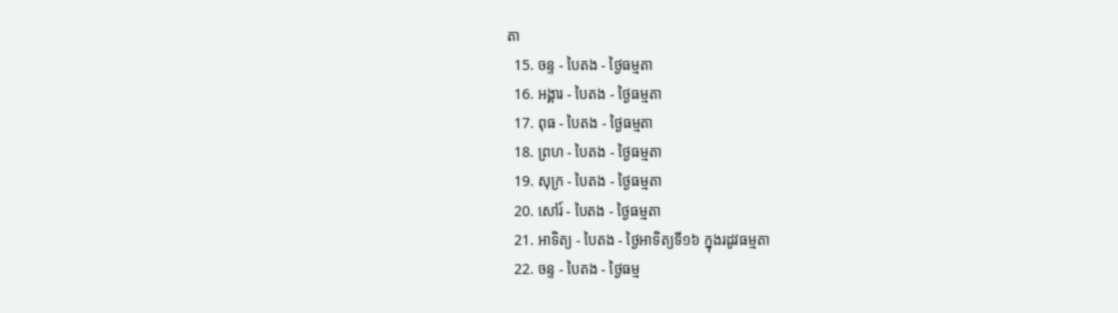តា
  15. ចន្ទ - បៃតង - ថ្ងៃធម្មតា
  16. អង្គារ - បៃតង - ថ្ងៃធម្មតា
  17. ពុធ - បៃតង - ថ្ងៃធម្មតា
  18. ព្រហ - បៃតង - ថ្ងៃធម្មតា
  19. សុក្រ - បៃតង - ថ្ងៃធម្មតា
  20. សៅរ៍ - បៃតង - ថ្ងៃធម្មតា
  21. អាទិត្យ - បៃតង - ថ្ងៃអាទិត្យទី១៦ ក្នុងរដូវធម្មតា
  22. ចន្ទ - បៃតង - ថ្ងៃធម្ម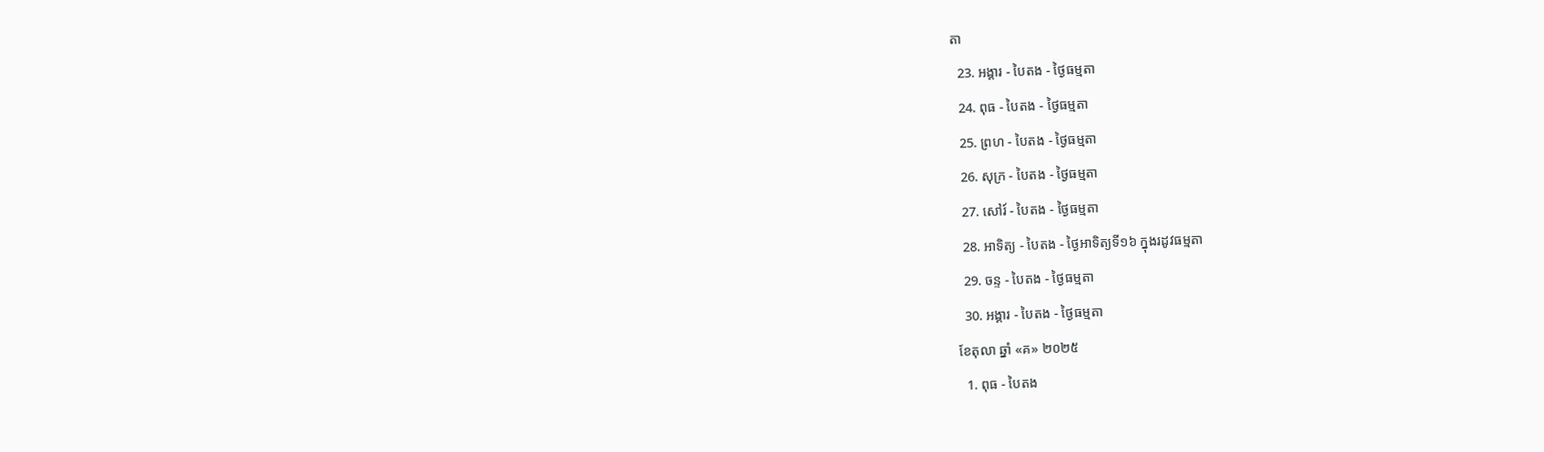តា
  23. អង្គារ - បៃតង - ថ្ងៃធម្មតា
  24. ពុធ - បៃតង - ថ្ងៃធម្មតា
  25. ព្រហ - បៃតង - ថ្ងៃធម្មតា
  26. សុក្រ - បៃតង - ថ្ងៃធម្មតា
  27. សៅរ៍ - បៃតង - ថ្ងៃធម្មតា
  28. អាទិត្យ - បៃតង - ថ្ងៃអាទិត្យទី១៦ ក្នុងរដូវធម្មតា
  29. ចន្ទ - បៃតង - ថ្ងៃធម្មតា
  30. អង្គារ - បៃតង - ថ្ងៃធម្មតា
ខែតុលា ឆ្នាំ «គ» ២០២៥
  1. ពុធ - បៃតង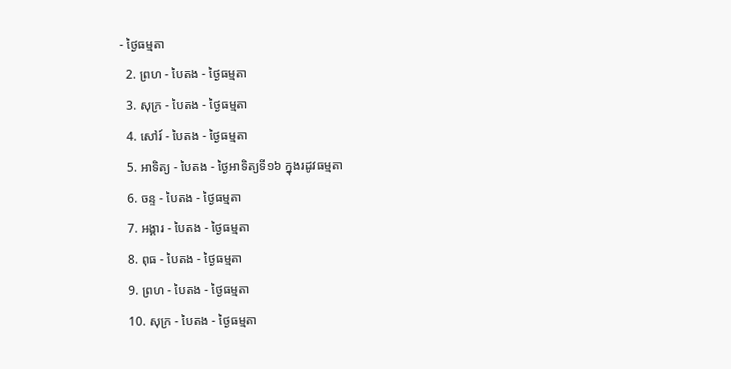- ថ្ងៃធម្មតា
  2. ព្រហ - បៃតង - ថ្ងៃធម្មតា
  3. សុក្រ - បៃតង - ថ្ងៃធម្មតា
  4. សៅរ៍ - បៃតង - ថ្ងៃធម្មតា
  5. អាទិត្យ - បៃតង - ថ្ងៃអាទិត្យទី១៦ ក្នុងរដូវធម្មតា
  6. ចន្ទ - បៃតង - ថ្ងៃធម្មតា
  7. អង្គារ - បៃតង - ថ្ងៃធម្មតា
  8. ពុធ - បៃតង - ថ្ងៃធម្មតា
  9. ព្រហ - បៃតង - ថ្ងៃធម្មតា
  10. សុក្រ - បៃតង - ថ្ងៃធម្មតា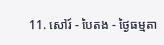11. សៅរ៍ - បៃតង - ថ្ងៃធម្មតា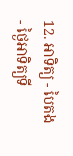12. អាទិត្យ - បៃតង - ថ្ងៃអាទិត្យទី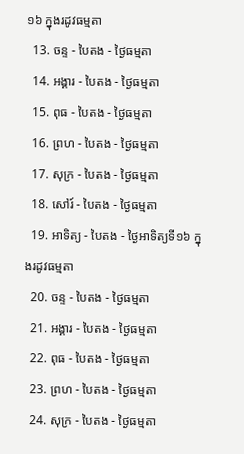១៦ ក្នុងរដូវធម្មតា
  13. ចន្ទ - បៃតង - ថ្ងៃធម្មតា
  14. អង្គារ - បៃតង - ថ្ងៃធម្មតា
  15. ពុធ - បៃតង - ថ្ងៃធម្មតា
  16. ព្រហ - បៃតង - ថ្ងៃធម្មតា
  17. សុក្រ - បៃតង - ថ្ងៃធម្មតា
  18. សៅរ៍ - បៃតង - ថ្ងៃធម្មតា
  19. អាទិត្យ - បៃតង - ថ្ងៃអាទិត្យទី១៦ ក្នុងរដូវធម្មតា
  20. ចន្ទ - បៃតង - ថ្ងៃធម្មតា
  21. អង្គារ - បៃតង - ថ្ងៃធម្មតា
  22. ពុធ - បៃតង - ថ្ងៃធម្មតា
  23. ព្រហ - បៃតង - ថ្ងៃធម្មតា
  24. សុក្រ - បៃតង - ថ្ងៃធម្មតា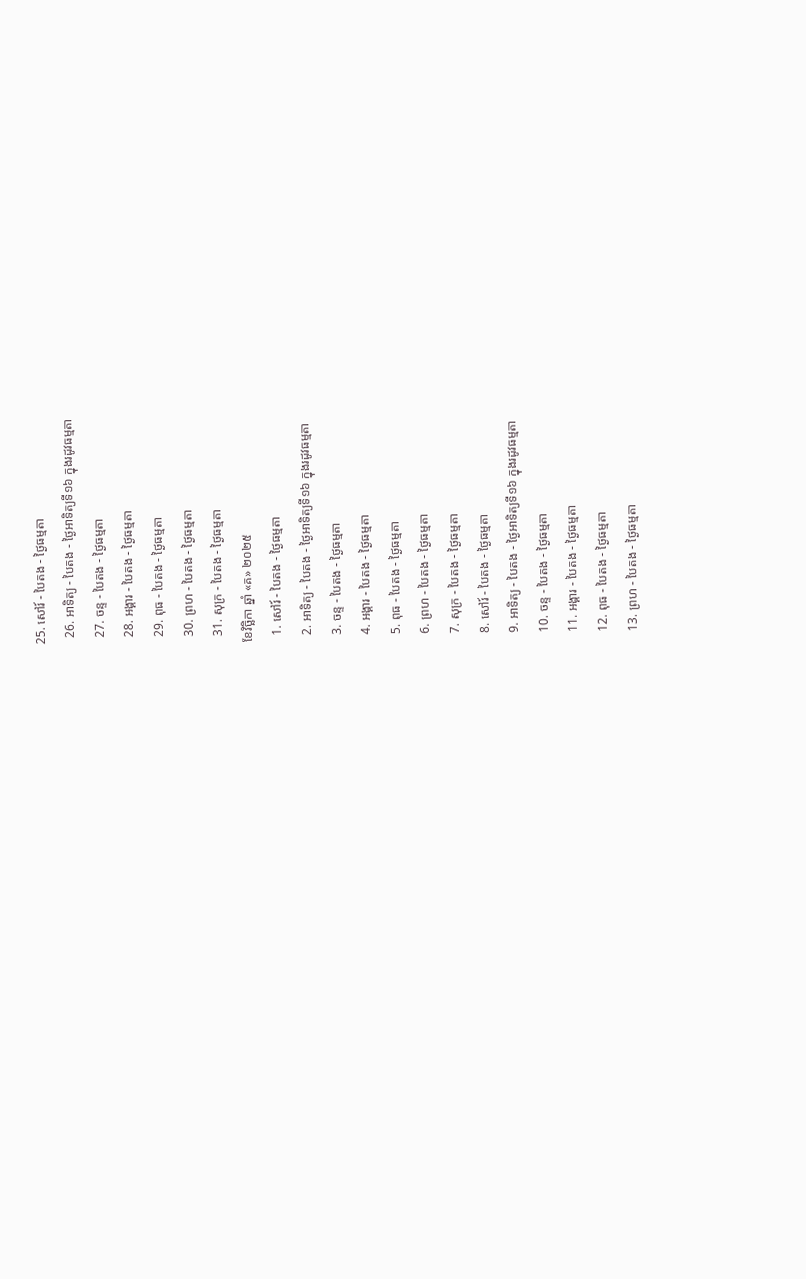25. សៅរ៍ - បៃតង - ថ្ងៃធម្មតា
  26. អាទិត្យ - បៃតង - ថ្ងៃអាទិត្យទី១៦ ក្នុងរដូវធម្មតា
  27. ចន្ទ - បៃតង - ថ្ងៃធម្មតា
  28. អង្គារ - បៃតង - ថ្ងៃធម្មតា
  29. ពុធ - បៃតង - ថ្ងៃធម្មតា
  30. ព្រហ - បៃតង - ថ្ងៃធម្មតា
  31. សុក្រ - បៃតង - ថ្ងៃធម្មតា
ខែវិច្ឆិកា ឆ្នាំ «គ» ២០២៥
  1. សៅរ៍ - បៃតង - ថ្ងៃធម្មតា
  2. អាទិត្យ - បៃតង - ថ្ងៃអាទិត្យទី១៦ ក្នុងរដូវធម្មតា
  3. ចន្ទ - បៃតង - ថ្ងៃធម្មតា
  4. អង្គារ - បៃតង - ថ្ងៃធម្មតា
  5. ពុធ - បៃតង - ថ្ងៃធម្មតា
  6. ព្រហ - បៃតង - ថ្ងៃធម្មតា
  7. សុក្រ - បៃតង - ថ្ងៃធម្មតា
  8. សៅរ៍ - បៃតង - ថ្ងៃធម្មតា
  9. អាទិត្យ - បៃតង - ថ្ងៃអាទិត្យទី១៦ ក្នុងរដូវធម្មតា
  10. ចន្ទ - បៃតង - ថ្ងៃធម្មតា
  11. អង្គារ - បៃតង - ថ្ងៃធម្មតា
  12. ពុធ - បៃតង - ថ្ងៃធម្មតា
  13. ព្រហ - បៃតង - ថ្ងៃធម្មតា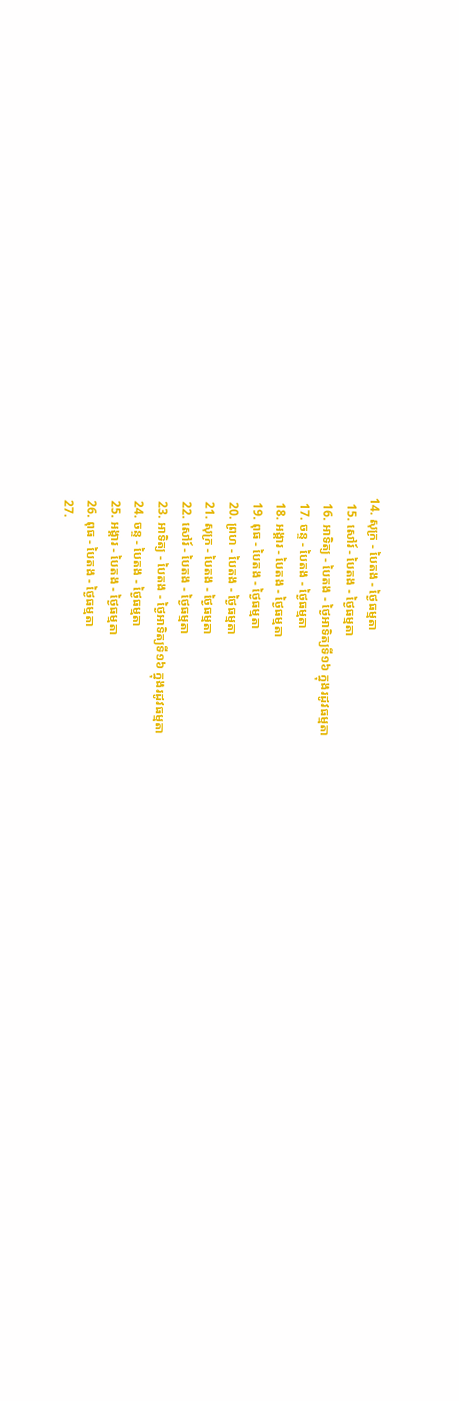14. សុក្រ - បៃតង - ថ្ងៃធម្មតា
  15. សៅរ៍ - បៃតង - ថ្ងៃធម្មតា
  16. អាទិត្យ - បៃតង - ថ្ងៃអាទិត្យទី១៦ ក្នុងរដូវធម្មតា
  17. ចន្ទ - បៃតង - ថ្ងៃធម្មតា
  18. អង្គារ - បៃតង - ថ្ងៃធម្មតា
  19. ពុធ - បៃតង - ថ្ងៃធម្មតា
  20. ព្រហ - បៃតង - ថ្ងៃធម្មតា
  21. សុក្រ - បៃតង - ថ្ងៃធម្មតា
  22. សៅរ៍ - បៃតង - ថ្ងៃធម្មតា
  23. អាទិត្យ - បៃតង - ថ្ងៃអាទិត្យទី១៦ ក្នុងរដូវធម្មតា
  24. ចន្ទ - បៃតង - ថ្ងៃធម្មតា
  25. អង្គារ - បៃតង - ថ្ងៃធម្មតា
  26. ពុធ - បៃតង - ថ្ងៃធម្មតា
  27.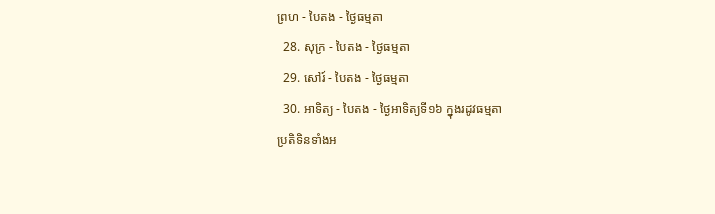ព្រហ - បៃតង - ថ្ងៃធម្មតា
  28. សុក្រ - បៃតង - ថ្ងៃធម្មតា
  29. សៅរ៍ - បៃតង - ថ្ងៃធម្មតា
  30. អាទិត្យ - បៃតង - ថ្ងៃអាទិត្យទី១៦ ក្នុងរដូវធម្មតា
ប្រតិទិនទាំងអ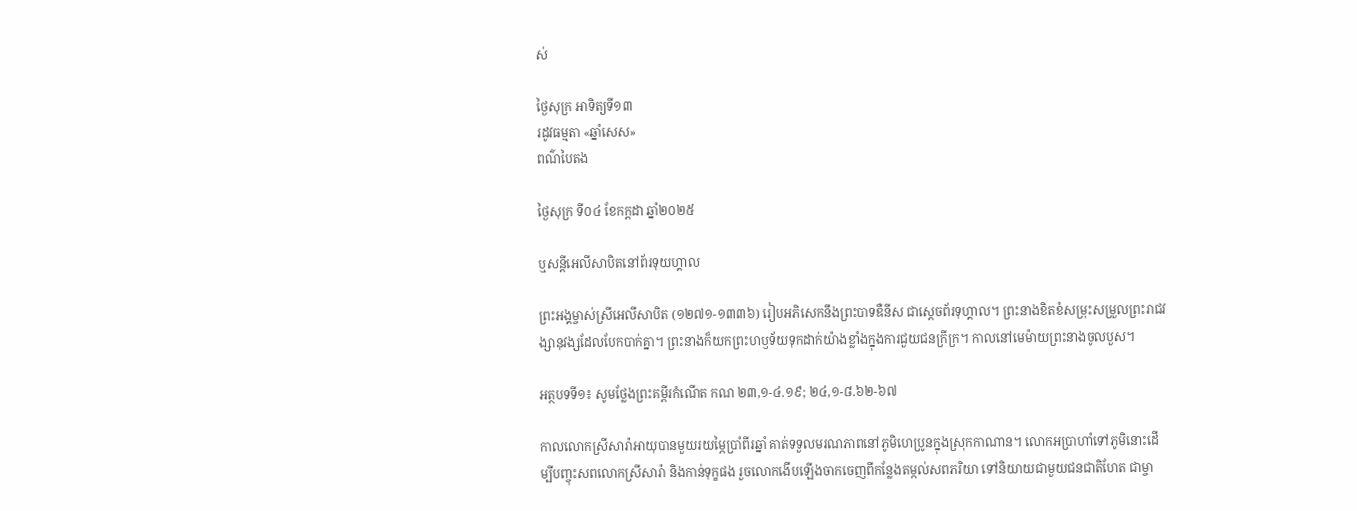ស់

ថ្ងៃសុក្រ អាទិត្យទី១៣
រដូវធម្មតា «ឆ្នាំសេស»
ពណ៌បៃតង

ថ្ងៃសុក្រ ទី០៤ ខែកក្ដដា ឆ្នាំ២០២៥

ឬសន្តីអេលីសាបិតនៅព័រទុយហ្គាល

ព្រះអង្គម្ចាស់ស្រីអេលីសាបិត (១២៧១-១៣៣៦) រៀបអភិសេកនឹងព្រះបាទឌឺនីស ជាស្តេចព័រទុហ្គាល។ ព្រះនាងខិតខំសម្រុះសម្រួលព្រះរាជវង្សានុវង្សដែលបែកបាក់គ្នា។ ព្រះនាងក៏យកព្រះហឫទ័យទុកដាក់យ៉ាងខ្លាំងក្នុងការជួយជនក្រីក្រ។ កាលនៅមេម៉ាយព្រះនាងចូលបួស។

អត្ថបទទី១៖ សូមថ្លែងព្រះគម្ពីរកំណើត កណ ២៣,១-៤.១៩; ២៤,១-៨.៦២-៦៧

កាលលោកស្រីសារ៉ាអាយុបានមួយរយម្ភៃប្រាំពីរឆ្នាំ គាត់ទទួលមរណភាពនៅភូមិហេប្រូនក្នុងស្រុកកាណាន។ លោកអប្រាហាំទៅភូមិនោះដើម្បីបញ្ចុះសពលោកស្រីសារ៉ា និងកាន់ទុក្ខផង រួចលោកងើបឡើងចាកចេញពីកន្លែងតម្កល់សពភរិយា ទៅនិយាយជាមួយជនជាតិហែត ជាម្ចា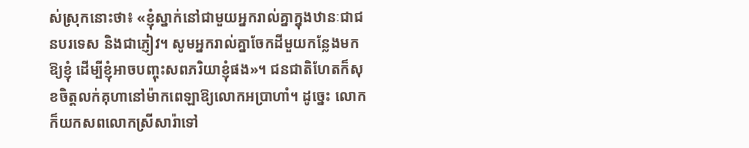ស់ស្រុកនោះថា៖ «ខ្ញុំស្នាក់នៅជាមួយអ្នករាល់គ្នាក្នុងឋានៈជាជនបរទេស និងជាភ្ញៀវ។ សូមអ្នករាល់គ្នាចែកដីមួយកន្លែងមកឱ្យខ្ញុំ ដើម្បីខ្ញុំអាចបញ្ចុះសពភរិយាខ្ញុំផង»។ ជនជាតិហែតក៏សុខចិត្តលក់គុហានៅម៉ាកពេឡាឱ្យលោកអប្រាហាំ។ ដូច្នេះ លោកក៏យកសពលោកស្រីសារ៉ាទៅ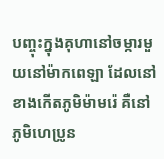បញ្ចុះក្នុងគុហានៅចម្ការមួយនៅម៉ាកពេឡា ដែលនៅខាងកើតភូមិម៉ាមរ៉េ គឺនៅភូមិហេប្រូន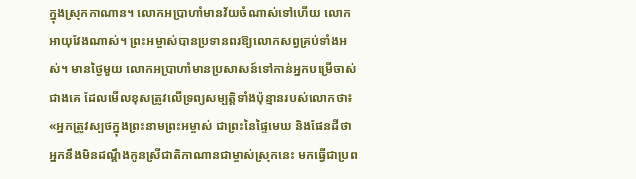ក្នុងស្រុកកាណាន។ លោកអប្រាហាំមានវ័យចំណាស់ទៅហើយ លោកអាយុវែងណាស់។ ព្រះអម្ចាស់បានប្រទានពរឱ្យលោកសព្វគ្រប់ទាំងអស់។ មានថ្ងៃមួយ លោកអប្រាហាំមានប្រសាសន៍ទៅកាន់អ្នកបម្រើចាស់ជាងគេ ដែលមើលខុសត្រូវលើទ្រព្យសម្បតិ្តទាំងប៉ុន្មានរបស់លោកថា៖ «អ្នកត្រូវស្បថក្នុងព្រះនាមព្រះអម្ចាស់ ជាព្រះនៃផ្ទៃមេឃ និងផែនដីថា អ្នកនឹងមិនដណ្តឹងកូនស្រីជាតិកាណានជាម្ចាស់ស្រុកនេះ មកធ្វើជាប្រព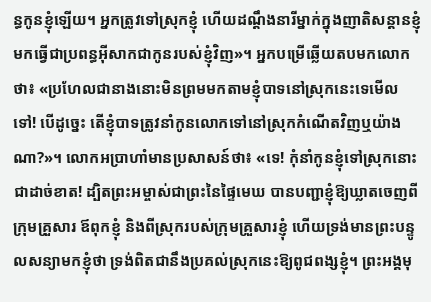ន្ធកូនខ្ញុំឡើយ។ អ្នកត្រូវទៅស្រុកខ្ញុំ ហើយដណ្តឹងនារីម្នាក់ក្នុងញាតិសន្តានខ្ញុំ មកធ្វើជាប្រពន្ធអ៊ីសាកជាកូនរបស់ខ្ញុំវិញ»។ អ្នកបម្រើឆ្លើយតបមកលោកថា៖ «ប្រហែលជានាងនោះមិនព្រមមកតាមខ្ញុំបាទនៅស្រុកនេះទេមើលទៅ! បើដូច្នេះ តើខ្ញុំបាទត្រូវនាំកូនលោកទៅនៅស្រុកកំណើតវិញឬយ៉ាងណា?»។ លោកអប្រាហាំមានប្រសាសន៍ថា៖ «ទេ! កុំនាំកូនខ្ញុំទៅស្រុកនោះជាដាច់ខាត! ដ្បិតព្រះអម្ចាស់ជាព្រះនៃផ្ទៃមេឃ បានបញ្ជាខ្ញុំឱ្យឃ្លាតចេញពីក្រុមគ្រួសារ ឪពុកខ្ញុំ និងពីស្រុករបស់ក្រុមគ្រួសារខ្ញុំ ហើយទ្រង់មានព្រះបន្ទូលសន្យាមកខ្ញុំថា ទ្រង់ពិតជានឹងប្រគល់ស្រុកនេះឱ្យពូជពង្សខ្ញុំ។ ព្រះអង្គមុ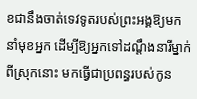ខជានឹងចាត់ទេវទូតរបស់ព្រះអង្គឱ្យមកនាំមុខអ្នក ដើម្បីឱ្យអ្នកទៅដណ្តឹងនារីម្នាក់ពីស្រុកនោះ មកធ្វើជាប្រពន្ធរបស់កូន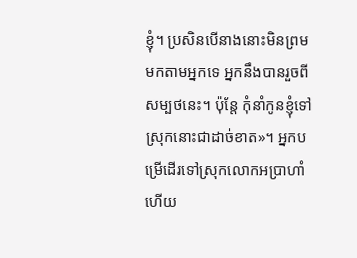ខ្ញុំ។ ប្រសិនបើនាងនោះមិនព្រមមកតាមអ្នកទេ អ្នកនឹងបានរួចពីសម្បថនេះ។ ប៉ុន្តែ កុំនាំកូនខ្ញុំទៅស្រុកនោះជាដាច់ខាត»។ អ្នកបម្រើដើរទៅស្រុកលោកអប្រាហាំ ហើយ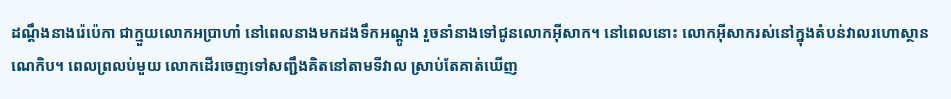ដណ្តឹងនាងរ៉េប៉េកា ជាក្មួយលោកអប្រាហាំ នៅពេលនាងមកដងទឹកអណ្តូង រួចនាំនាងទៅជូនលោកអ៊ីសាក។ នៅពេលនោះ លោកអ៊ីសាករស់នៅក្នុងតំបន់វាលរហោស្ថានណេកិប។ ពេលព្រលប់មួយ លោកដើរចេញទៅសញ្ជឹងគិតនៅតាមទីវាល ស្រាប់តែគាត់ឃើញ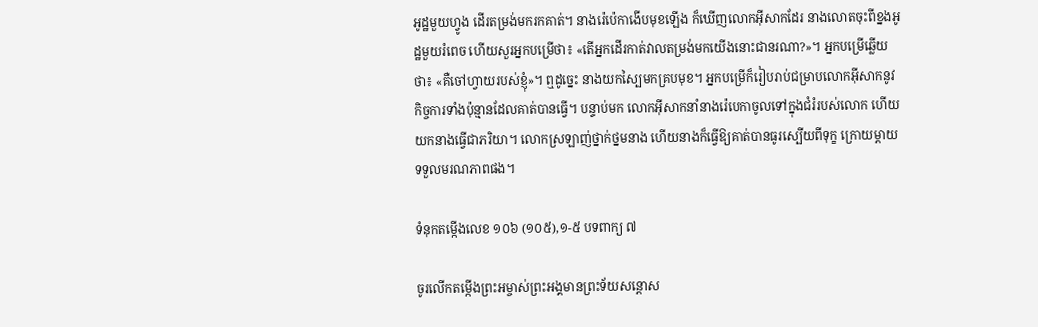អូដ្ឋមួយហ្វូង ដើរតម្រង់មករកគាត់។ នាងរ៉េប៉េកាងើបមុខឡើង ក៏ឃើញលោកអ៊ីសាកដែរ នាងលោតចុះពីខ្នងអូដ្ឋមួយរំពេច ហើយសួរអ្នកបម្រើថា៖ «តើអ្នកដើរកាត់វាលតម្រង់មកយើងនោះជានរណា?»។ អ្នកបម្រើឆ្លើយថា៖ «គឺចៅហ្វាយរបស់ខ្ញុំ»។ ឮដូច្នេះ នាងយកស្បៃមកគ្របមុខ។ អ្នកបម្រើក៏រៀបរាប់ជម្រាបលោកអ៊ីសាកនូវកិច្ចការទាំងប៉ុន្មានដែលគាត់បានធ្វើ។ បន្ទាប់មក លោកអ៊ីសាកនាំនាងរ៉េបេកាចូលទៅក្នុងជំរំរបស់លោក ហើយយកនាងធ្វើជាភរិយា។ លោកស្រឡាញ់ថ្នាក់ថ្នមនាង ហើយនាងក៏ធ្វើឱ្យគាត់បានធូរស្បើយពីទុក្ខ ក្រោយម្តាយទទួលមរណភាពផង។

ទំនុកតម្កើងលេខ ១០៦ (១០៥),១-៥ បទពាក្យ ៧

ចូរលើកតម្កើងព្រះអម្ចាស់ព្រះអង្គមានព្រះទ័យសន្តោស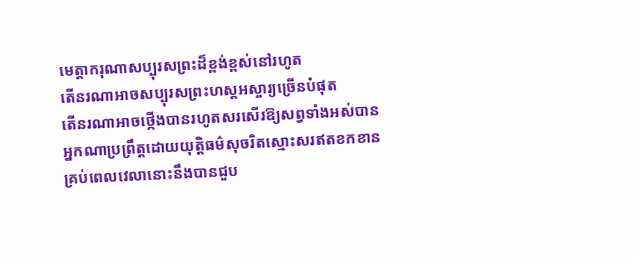មេត្តាករុណាសប្បុរសព្រះដ៏ខ្ពង់ខ្ពស់នៅរហូត
តើនរណាអាចសប្បុរសព្រះហស្តអស្ចារ្យច្រើនបំផុត
តើនរណាអាចថ្កើងបានរហូតសរសើរឱ្យសព្វទាំងអស់បាន
អ្នកណាប្រព្រឹត្តដោយយុត្តិធម៌សុចរិតស្មោះសរឥតខកខាន
គ្រប់ពេលវេលានោះនឹងបានជួប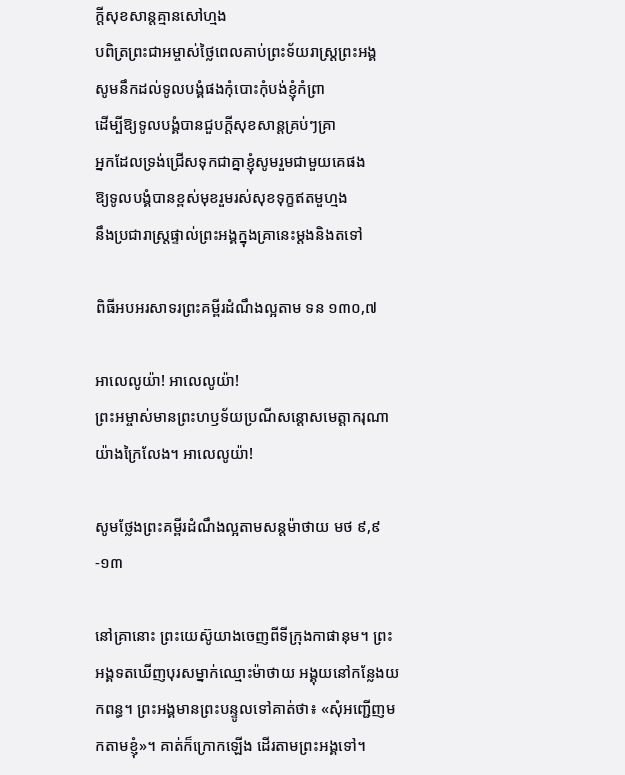ក្តីសុខសាន្តគ្មានសៅហ្មង
បពិត្រព្រះជាអម្ចាស់ថ្លៃពេលគាប់ព្រះទ័យរាស្ត្រព្រះអង្គ
សូមនឹកដល់ទូលបង្គំផងកុំបោះកុំបង់ខ្ញុំកំព្រា
ដើម្បីឱ្យទូលបង្គំបានជួបក្តីសុខសាន្តគ្រប់ៗគ្រា
អ្នកដែលទ្រង់ជ្រើសទុកជាគ្នាខ្ញុំសូមរួមជាមួយគេផង
ឱ្យទូលបង្គំបានខ្ពស់មុខរួមរស់សុខទុក្ខឥតមួហ្មង
នឹងប្រជារាស្ត្រផ្ទាល់ព្រះអង្គក្នុងគ្រានេះម្តងនិងតទៅ

ពិធីអបអរសាទរព្រះគម្ពីរដំណឹងល្អតាម ទន ១៣០,៧

អាលេលូយ៉ា! អាលេលូយ៉ា!
ព្រះអម្ចាស់មានព្រះហឫទ័យប្រណីសន្តោសមេត្តាករុណាយ៉ាងក្រៃលែង។ អាលេលូយ៉ា!

សូមថ្លែងព្រះគម្ពីរដំណឹងល្អតាមសន្តម៉ាថាយ មថ ៩,៩-១៣

នៅគ្រានោះ ព្រះយេស៊ូយាងចេញពីទីក្រុងកាផានុម។ ព្រះអង្គទតឃើញបុរសម្នាក់ឈ្មោះម៉ាថាយ អង្គុយនៅកន្លែងយកពន្ធ។ ព្រះអង្គមានព្រះបន្ទូលទៅគាត់ថា៖ «សុំអញ្ជើញមកតាមខ្ញុំ»។ គាត់ក៏ក្រោកឡើង ដើរតាមព្រះអង្គទៅ។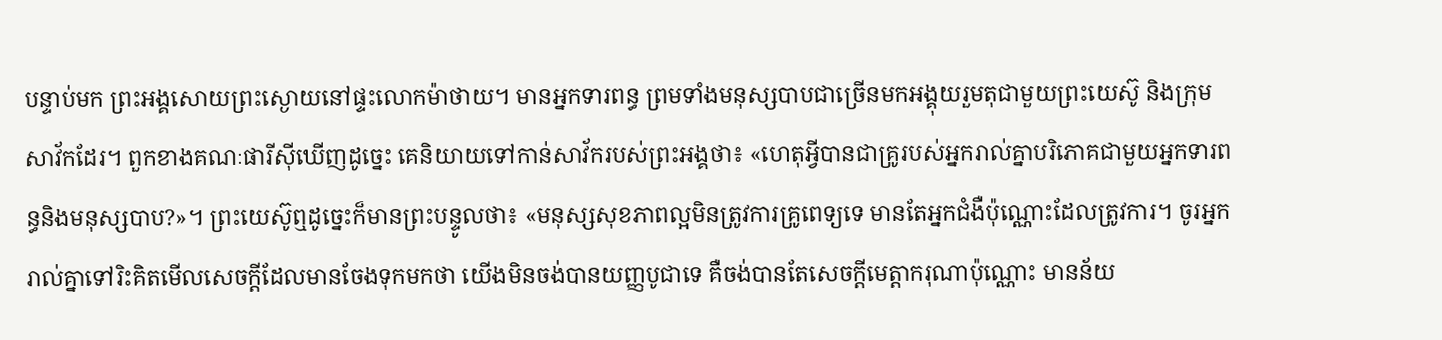បន្ទាប់មក ព្រះអង្គសោយព្រះស្ងោយនៅផ្ទះលោកម៉ាថាយ។ មានអ្នកទារពន្ធ ព្រមទាំងមនុស្សបាបជាច្រើនមកអង្គុយរួមតុជាមួយព្រះយេស៊ូ និងក្រុមសាវ័កដែរ។ ពួកខាងគណៈផារីស៊ីឃើញដូច្នេះ គេនិយាយទៅកាន់សាវ័ករបស់ព្រះអង្គថា៖ «ហេតុអ្វីបានជាគ្រូរបស់អ្នករាល់គ្នាបរិភោគជាមួយអ្នកទារពន្ធនិងមនុស្សបាប?»។ ព្រះយេស៊ូឮដូច្នេះក៏មានព្រះបន្ទូលថា៖ «មនុស្សសុខភាពល្អមិនត្រូវការគ្រូពេទ្យទេ មានតែអ្នកជំងឺប៉ុណ្ណោះដែលត្រូវការ។ ចូរអ្នករាល់គ្នាទៅរិះគិតមើលសេចក្តីដែលមានចែងទុកមកថា យើងមិនចង់បានយញ្ញបូជាទេ គឺចង់បានតែសេចក្តីមេត្តាករុណាប៉ុណ្ណោះ មានន័យ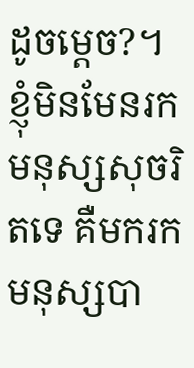ដូចម្តេច?។ ខ្ញុំមិនមែនរកមនុស្សសុចរិតទេ គឺមករកមនុស្សបា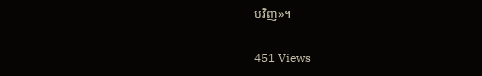បវិញ»។

451 Views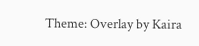Theme: Overlay by Kaira